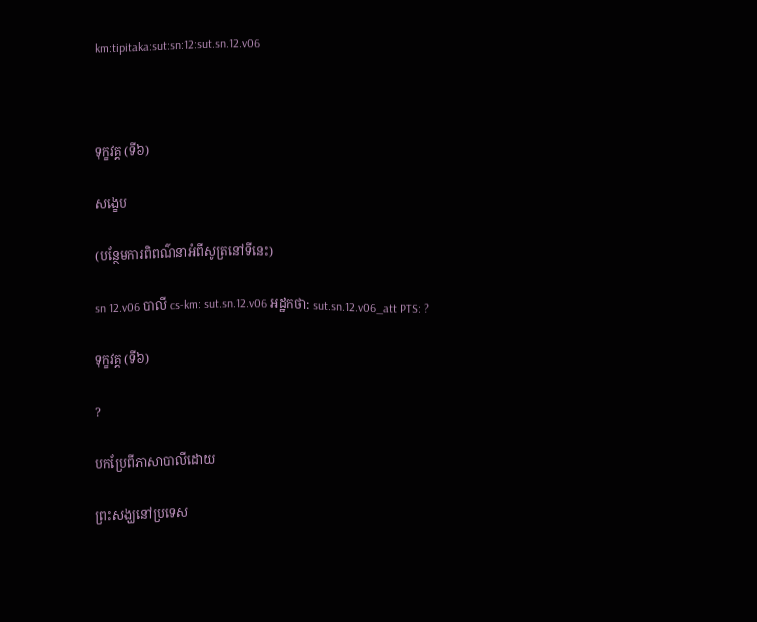km:tipitaka:sut:sn:12:sut.sn.12.v06



ទុក្ខវគ្គ (ទី៦)

សង្ខេប

(បន្ថែមការពិពណ៌នាអំពីសូត្រនៅទីនេះ)

sn 12.v06 បាលី cs-km: sut.sn.12.v06 អដ្ឋកថា: sut.sn.12.v06_att PTS: ?

ទុក្ខវគ្គ (ទី៦)

?

បកប្រែពីភាសាបាលីដោយ

ព្រះសង្ឃនៅប្រទេស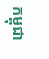កម្ពុជា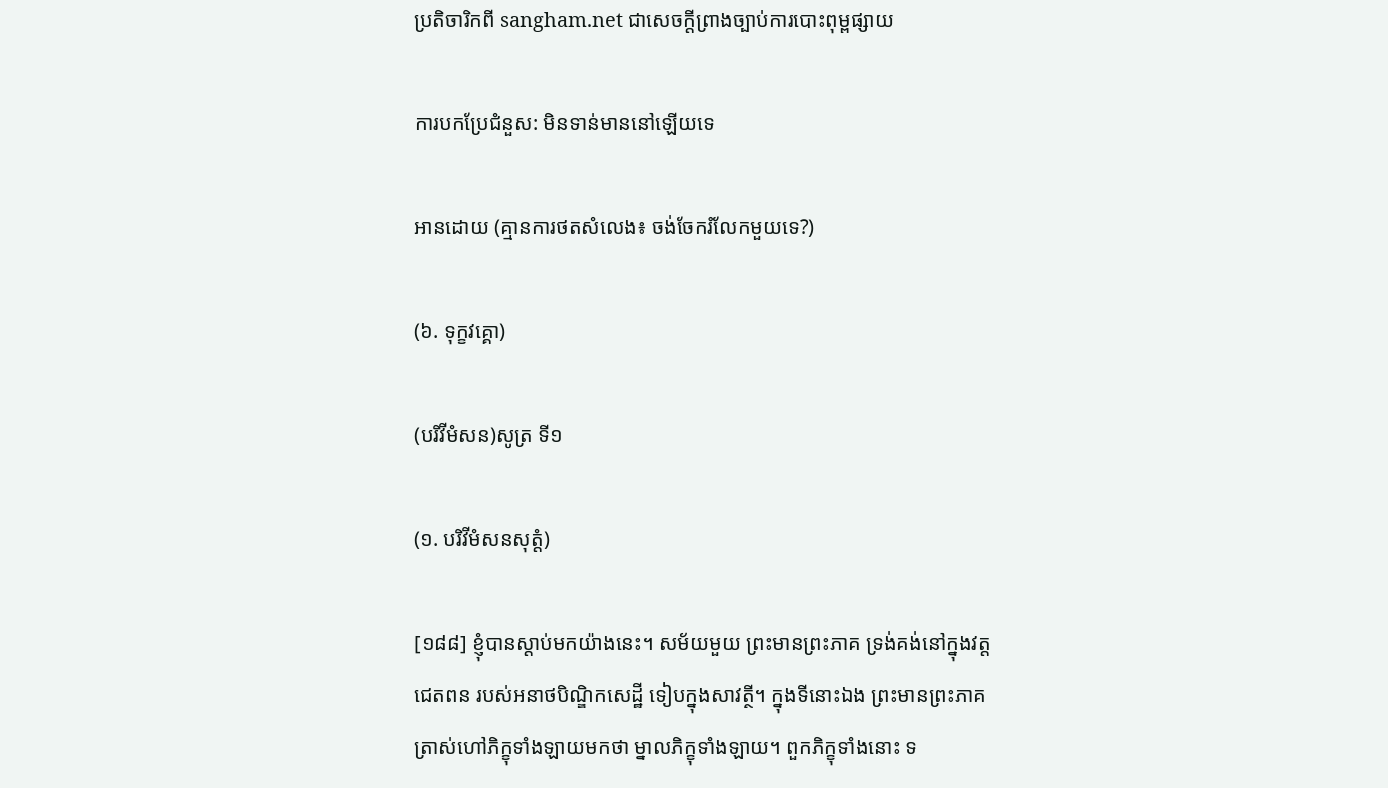ប្រតិចារិកពី sangham.net ជាសេចក្តីព្រាងច្បាប់ការបោះពុម្ពផ្សាយ

ការបកប្រែជំនួស: មិនទាន់មាននៅឡើយទេ

អានដោយ (គ្មានការថតសំលេង៖ ចង់ចែករំលែកមួយទេ?)

(៦. ទុក្ខវគ្គោ)

(បរិវីមំសន)សូត្រ ទី១

(១. បរិវីមំសនសុត្តំ)

[១៨៨] ខ្ញុំបានស្តាប់មកយ៉ាងនេះ។ សម័យមួយ ព្រះមានព្រះភាគ ទ្រង់គង់នៅក្នុងវត្តជេតពន របស់អនាថបិណ្ឌិកសេដ្ឋី ទៀបក្នុងសាវត្ថី។ ក្នុងទីនោះឯង ព្រះមានព្រះភាគ ត្រាស់ហៅភិក្ខុទាំងឡាយមកថា ម្នាលភិក្ខុទាំងឡាយ។ ពួកភិក្ខុទាំងនោះ ទ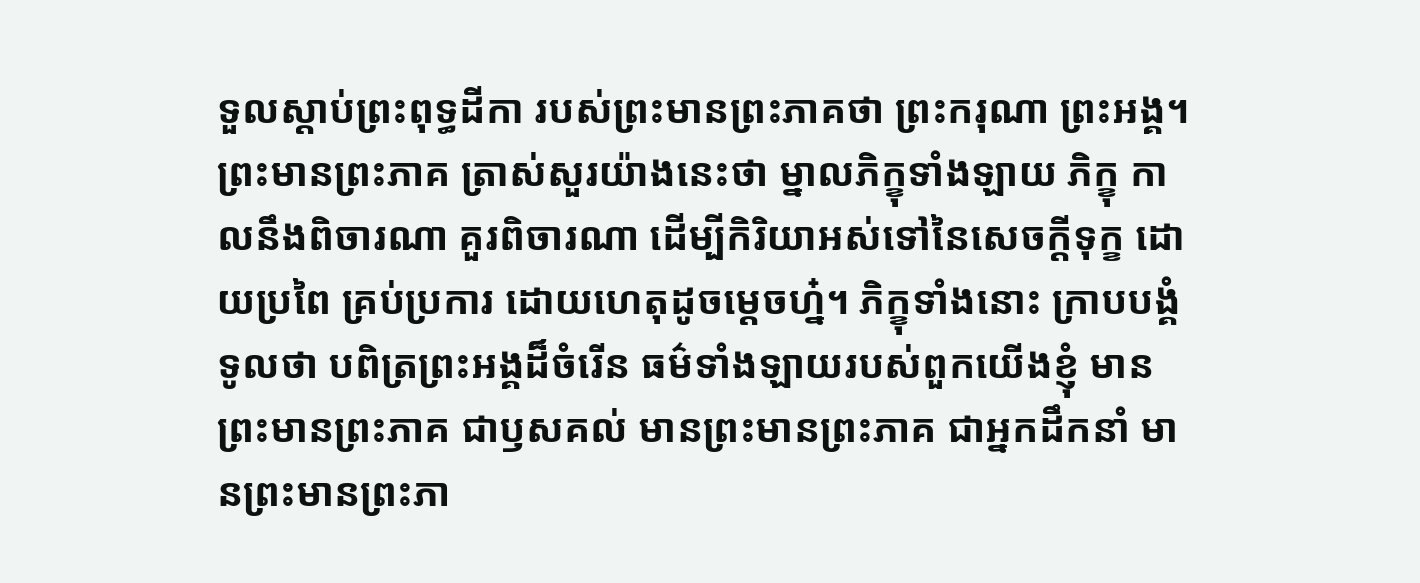ទួលស្តាប់ព្រះពុទ្ធដីកា របស់ព្រះមានព្រះភាគថា ព្រះករុណា ព្រះអង្គ។ ព្រះមានព្រះភាគ ត្រាស់សួរយ៉ាងនេះថា ម្នាលភិក្ខុទាំងឡាយ ភិក្ខុ កាលនឹងពិចារណា គួរពិចារណា ដើម្បីកិរិយាអស់ទៅនៃសេចក្តីទុក្ខ ដោយប្រពៃ គ្រប់ប្រការ ដោយហេតុដូចម្តេចហ្ន៎។ ភិក្ខុទាំងនោះ ក្រាបបង្គំទូលថា បពិត្រព្រះអង្គដ៏ចំរើន ធម៌ទាំងឡាយរបស់ពួកយើងខ្ញុំ មានព្រះមានព្រះភាគ ជាឫសគល់ មានព្រះមានព្រះភាគ ជាអ្នកដឹកនាំ មានព្រះមានព្រះភា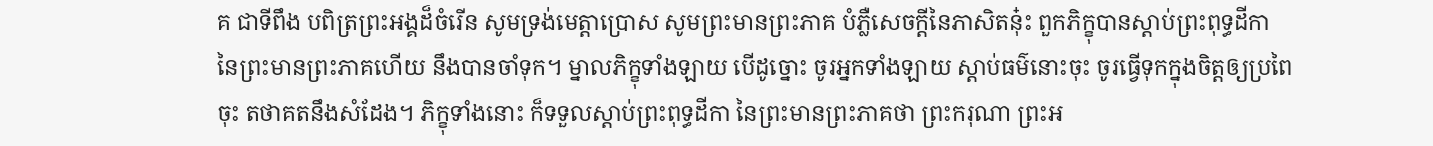គ ជាទីពឹង បពិត្រព្រះអង្គដ៏ចំរើន សូមទ្រង់មេត្តាប្រោស សូមព្រះមានព្រះភាគ បំភ្លឺសេចក្តីនៃភាសិតនុ៎ះ ពួកភិក្ខុបានស្តាប់ព្រះពុទ្ធដីកា នៃព្រះមានព្រះភាគហើយ នឹងបានចាំទុក។ ម្នាលភិក្ខុទាំងឡាយ បើដូច្នោះ ចូរអ្នកទាំងឡាយ ស្តាប់ធម៌នោះចុះ ចូរធ្វើទុកក្នុងចិត្តឲ្យប្រពៃចុះ តថាគតនឹងសំដែង។ ភិក្ខុទាំងនោះ ក៏ទទួលស្តាប់ព្រះពុទ្ធដីកា នៃព្រះមានព្រះភាគថា ព្រះករុណា ព្រះអ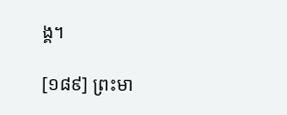ង្គ។

[១៨៩] ព្រះមា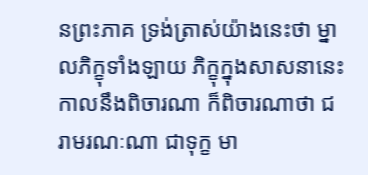នព្រះភាគ ទ្រង់ត្រាស់យ៉ាងនេះថា ម្នាលភិក្ខុទាំងឡាយ ភិក្ខុក្នុងសាសនានេះ កាលនឹងពិចារណា ក៏ពិចារណាថា ជរាមរណៈណា ជាទុក្ខ មា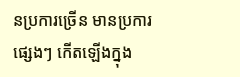នប្រការច្រើន មានប្រការផ្សេងៗ កើតឡើងក្នុង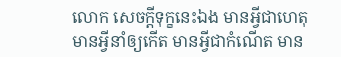លោក សេចក្តីទុក្ខនេះឯង មានអ្វីជាហេតុ មានអ្វីនាំឲ្យកើត មានអ្វីជាកំណើត មាន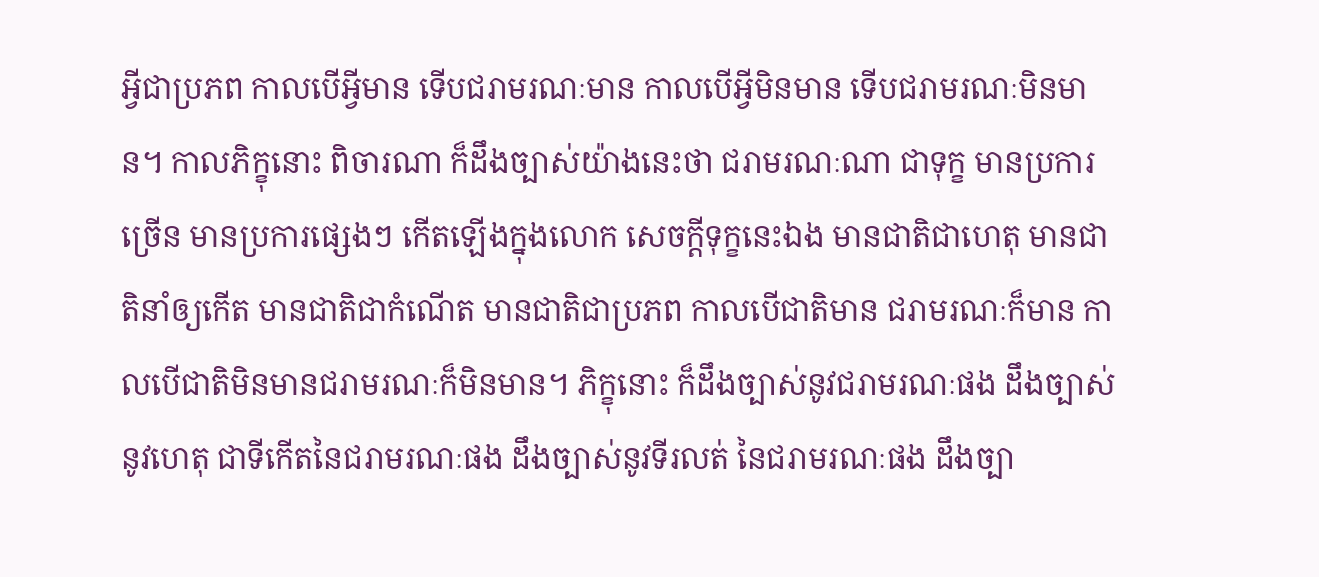អ្វីជាប្រភព កាលបើអ្វីមាន ទើបជរាមរណៈមាន កាលបើអ្វីមិនមាន ទើបជរាមរណៈមិនមាន។ កាលភិក្ខុនោះ ពិចារណា ក៏ដឹងច្បាស់យ៉ាងនេះថា ជរាមរណៈណា ជាទុក្ខ មានប្រការច្រើន មានប្រការផ្សេងៗ កើតឡើងក្នុងលោក សេចក្តីទុក្ខនេះឯង មានជាតិជាហេតុ មានជាតិនាំឲ្យកើត មានជាតិជាកំណើត មានជាតិជាប្រភព កាលបើជាតិមាន ជរាមរណៈក៏មាន កាលបើជាតិមិនមានជរាមរណៈក៏មិនមាន។ ភិក្ខុនោះ ក៏ដឹងច្បាស់នូវជរាមរណៈផង ដឹងច្បាស់នូវហេតុ ជាទីកើតនៃជរាមរណៈផង ដឹងច្បាស់នូវទីរលត់ នៃជរាមរណៈផង ដឹងច្បា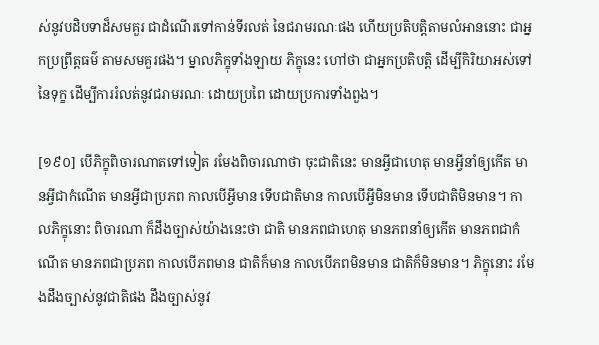ស់នូវបដិបទាដ៏សមគួរ ជាដំណើរទៅកាន់ទីរលត់ នៃជរាមរណៈផង ហើយប្រតិបត្តិតាមលំអាននោះ ជាអ្នកប្រព្រឹត្តធម៌ តាមសមគួរផង។ ម្នាលភិក្ខុទាំងឡាយ ភិក្ខុនេះ ហៅថា ជាអ្នកប្រតិបត្តិ ដើម្បីកិរិយាអស់ទៅនៃទុក្ខ ដើម្បីការរំលត់នូវជរាមរណៈ ដោយប្រពៃ ដោយប្រការទាំងពួង។

[១៩០] បើភិក្ខុពិចារណាតទៅទៀត រមែងពិចារណាថា ចុះជាតិនេះ មានអ្វីជាហេតុ មានអ្វីនាំឲ្យកើត មានអ្វីជាកំណើត មានអ្វីជាប្រភព កាលបើអ្វីមាន ទើបជាតិមាន កាលបើអ្វីមិនមាន ទើបជាតិមិនមាន។ កាលភិក្ខុនោះ ពិចារណា ក៏ដឹងច្បាស់យ៉ាងនេះថា ជាតិ មានភពជាហេតុ មានភពនាំឲ្យកើត មានភពជាកំណើត មានភពជាប្រភព កាលបើភពមាន ជាតិក៏មាន កាលបើភពមិនមាន ជាតិក៏មិនមាន។ ភិក្ខុនោះ រមែងដឹងច្បាស់នូវជាតិផង ដឹងច្បាស់នូវ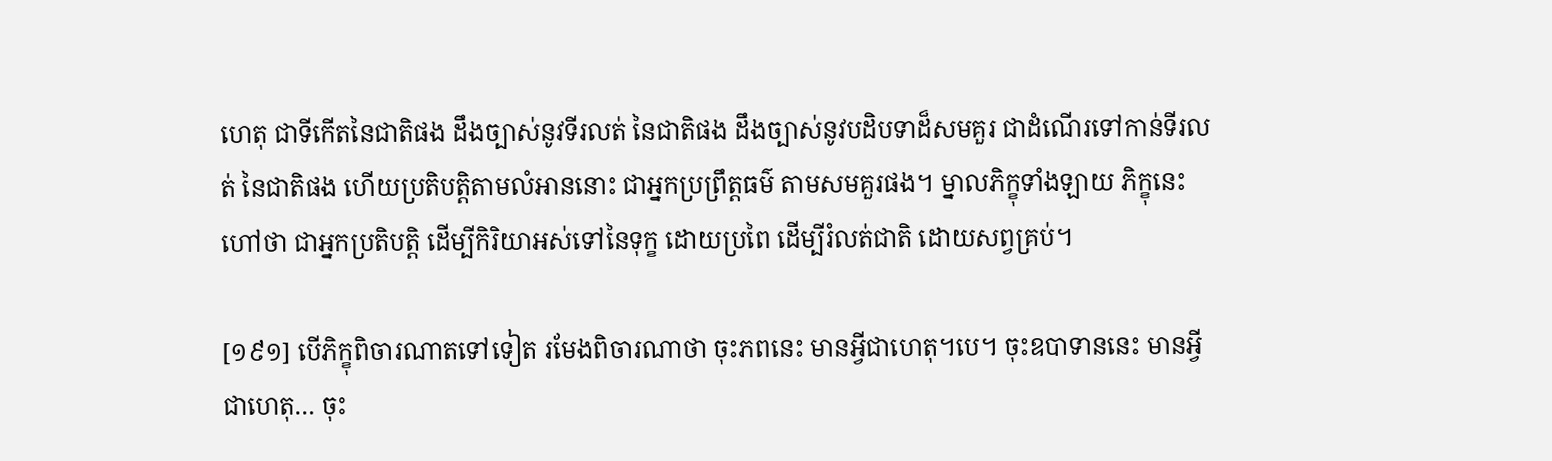ហេតុ ជាទីកើតនៃជាតិផង ដឹងច្បាស់នូវទីរលត់ នៃជាតិផង ដឹងច្បាស់នូវបដិបទាដ៏សមគួរ ជាដំណើរទៅកាន់ទីរលត់ នៃជាតិផង ហើយប្រតិបត្តិតាមលំអាននោះ ជាអ្នកប្រព្រឹត្តធម៌ តាមសមគួរផង។ ម្នាលភិក្ខុទាំងឡាយ ភិក្ខុនេះ ហៅថា ជាអ្នកប្រតិបត្តិ ដើម្បីកិរិយាអស់ទៅនៃទុក្ខ ដោយប្រពៃ ដើម្បីរំលត់ជាតិ ដោយសព្វគ្រប់។

[១៩១] បើភិក្ខុពិចារណាតទៅទៀត រមែងពិចារណាថា ចុះភពនេះ មានអ្វីជាហេតុ។បេ។ ចុះឧបាទាននេះ មានអ្វីជាហេតុ… ចុះ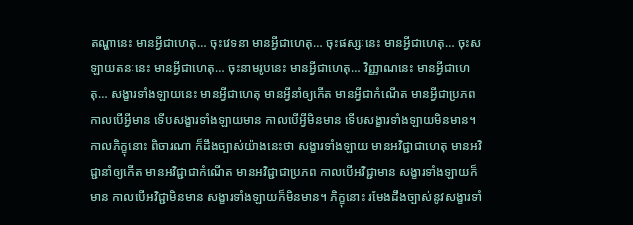តណ្ហានេះ មានអ្វីជាហេតុ… ចុះវេទនា មានអ្វីជាហេតុ… ចុះផស្សៈនេះ មានអ្វីជាហេតុ… ចុះសឡាយតនៈនេះ មានអ្វីជាហេតុ… ចុះនាមរូបនេះ មានអ្វីជាហេតុ… វិញ្ញាណនេះ មានអ្វីជាហេតុ… សង្ខារទាំងឡាយនេះ មានអ្វីជាហេតុ មានអ្វីនាំឲ្យកើត មានអ្វីជាកំណើត មានអ្វីជាប្រភព កាលបើអ្វីមាន ទើបសង្ខារទាំងឡាយមាន កាលបើអ្វីមិនមាន ទើបសង្ខារទាំងឡាយមិនមាន។ កាលភិក្ខុនោះ ពិចារណា ក៏ដឹងច្បាស់យ៉ាងនេះថា សង្ខារទាំងឡាយ មានអវិជ្ជាជាហេតុ មានអវិជ្ជានាំឲ្យកើត មានអវិជ្ជាជាកំណើត មានអវិជ្ជាជាប្រភព កាលបើអវិជ្ជាមាន សង្ខារទាំងឡាយក៏មាន កាលបើអវិជ្ជាមិនមាន សង្ខារទាំងឡាយក៏មិនមាន។ ភិក្ខុនោះ រមែងដឹងច្បាស់នូវសង្ខារទាំ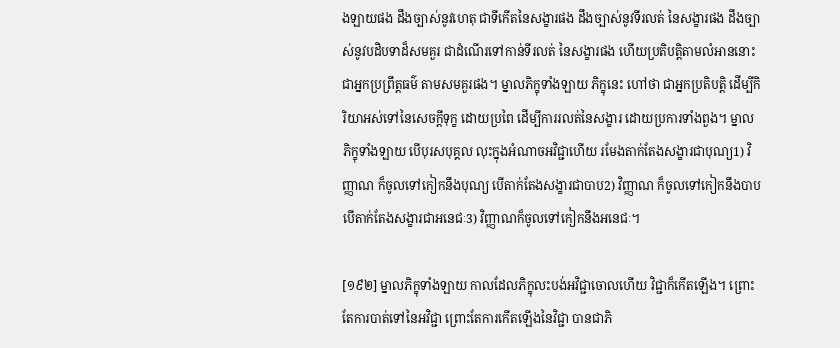ងឡាយផង ដឹងច្បាស់នូវហេតុ ជាទីកើតនៃសង្ខារផង ដឹងច្បាស់នូវទីរលត់ នៃសង្ខារផង ដឹងច្បាស់នូវបដិបទាដ៏សមគួរ ជាដំណើរទៅកាន់ទីរលត់ នៃសង្ខារផង ហើយប្រតិបត្តិតាមលំអាននោះ ជាអ្នកប្រព្រឹត្តធម៌ តាមសមគួរផង។ ម្នាលភិក្ខុទាំងឡាយ ភិក្ខុនេះ ហៅថា ជាអ្នកប្រតិបត្តិ ដើម្បីកិរិយាអស់ទៅនៃសេចក្តីទុក្ខ ដោយប្រពៃ ដើម្បីការរលត់នៃសង្ខារ ដោយប្រការទាំងពួង។ ម្នាលភិក្ខុទាំងឡាយ បើបុរសបុគ្គល លុះក្នុងអំណាចអវិជ្ជាហើយ រមែងតាក់តែងសង្ខារជាបុណ្យ1) វិញ្ញាណ ក៏ចូលទៅកៀកនឹងបុណ្យ បើតាក់តែងសង្ខារជាបាប2) វិញ្ញាណ ក៏ចូលទៅកៀកនឹងបាប បើតាក់តែងសង្ខារជាអនេជៈ3) វិញ្ញាណក៏ចូលទៅកៀកនឹងអនេជៈ។

[១៩២] ម្នាលភិក្ខុទាំងឡាយ កាលដែលភិក្ខុលះបង់អវិជ្ជាចោលហើយ វិជ្ជាក៏កើតឡើង។ ព្រោះតែការបាត់ទៅនៃអវិជ្ជា ព្រោះតែការកើតឡើងនៃវិជ្ជា បានជាភិ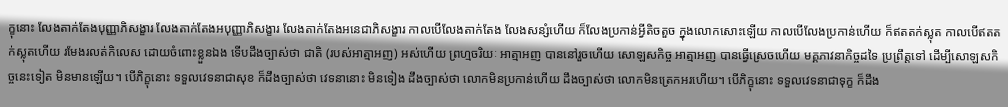ក្ខុនោះ លែងតាក់តែងបុញ្ញាភិសង្ខារ លែងតាក់តែងអបុញ្ញាភិសង្ខារ លែងតាក់តែងអនេជាភិសង្ខារ កាលបើលែងតាក់តែង លែងសន្សំហើយ ក៏លែងប្រកាន់អ្វីតិចតួច ក្នុងលោកសោះឡើយ កាលបើលែងប្រកាន់ហើយ ក៏ឥតតក់ស្លុត កាលបើឥតតក់ស្លុតហើយ រមែងរលត់កិលេស ដោយចំពោះខ្លួនឯង ទើបដឹងច្បាស់ថា ជាតិ (របស់អាត្មាអញ) អស់ហើយ ព្រហ្មចរិយៈ អាត្មាអញ បាននៅរួចហើយ សោឡសកិច្ច អាត្មាអញ បានធ្វើស្រេចហើយ មគ្គភាវនាកិច្ចដទៃ ប្រព្រឹត្តទៅ ដើម្បីសោឡសកិច្ចនេះទៀត មិនមានឡើយ។ បើភិក្ខុនោះ ទទួលវេទនាជាសុខ ក៏ដឹងច្បាស់ថា វេទនានោះ មិនទៀង ដឹងច្បាស់ថា លោកមិនប្រកាន់ហើយ ដឹងច្បាស់ថា លោកមិនត្រេកអរហើយ។ បើភិក្ខុនោះ ទទួលវេទនាជាទុក្ខ ក៏ដឹង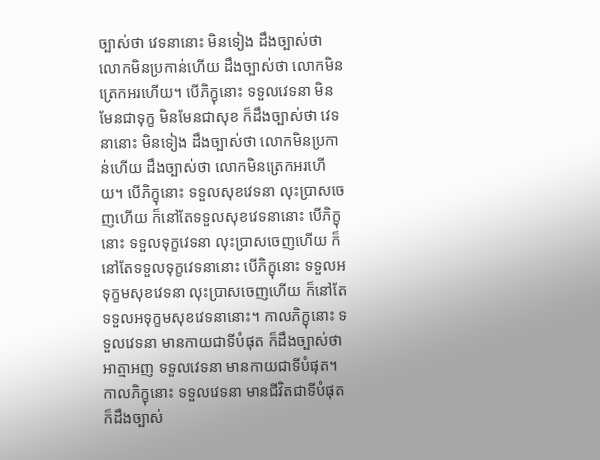ច្បាស់ថា វេទនានោះ មិនទៀង ដឹងច្បាស់ថា លោកមិនប្រកាន់ហើយ ដឹងច្បាស់ថា លោកមិនត្រេកអរហើយ។ បើភិក្ខុនោះ ទទួលវេទនា មិនមែនជាទុក្ខ មិនមែនជាសុខ ក៏ដឹងច្បាស់ថា វេទនានោះ មិនទៀង ដឹងច្បាស់ថា លោកមិនប្រកាន់ហើយ ដឹងច្បាស់ថា លោកមិនត្រេកអរហើយ។ បើភិក្ខុនោះ ទទួលសុខវេទនា លុះប្រាសចេញហើយ ក៏នៅតែទទួលសុខវេទនានោះ បើភិក្ខុនោះ ទទួលទុក្ខវេទនា លុះប្រាសចេញហើយ ក៏នៅតែទទួលទុក្ខវេទនានោះ បើភិក្ខុនោះ ទទួលអទុក្ខមសុខវេទនា លុះប្រាសចេញហើយ ក៏នៅតែទទួលអទុក្ខមសុខវេទនានោះ។ កាលភិក្ខុនោះ ទទួលវេទនា មានកាយជាទីបំផុត ក៏ដឹងច្បាស់ថា អាត្មាអញ ទទួលវេទនា មានកាយជាទីបំផុត។ កាលភិក្ខុនោះ ទទួលវេទនា មានជីវិតជាទីបំផុត ក៏ដឹងច្បាស់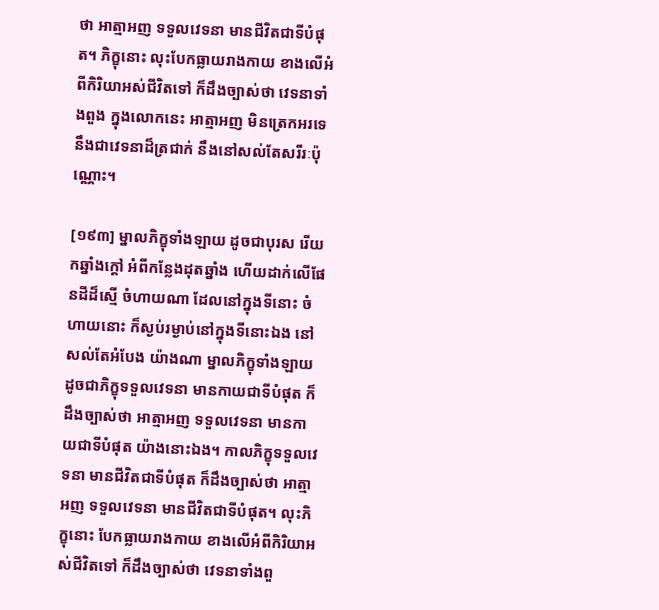ថា អាត្មាអញ ទទួលវេទនា មានជីវិតជាទីបំផុត។ ភិក្ខុនោះ លុះបែកធ្លាយរាងកាយ ខាងលើអំពីកិរិយាអស់ជីវិតទៅ ក៏ដឹងច្បាស់ថា វេទនាទាំងពួង ក្នុងលោកនេះ អាត្មាអញ មិនត្រេកអរទេ នឹងជាវេទនាដ៏ត្រជាក់ នឹងនៅសល់តែសរីរៈប៉ុណ្ណោះ។

[១៩៣] ម្នាលភិក្ខុទាំងឡាយ ដូចជាបុរស រើយកឆ្នាំងក្តៅ អំពីកន្លែងដុតឆ្នាំង ហើយដាក់លើផែនដីដ៏ស្មើ ចំហាយណា ដែលនៅក្នុងទីនោះ ចំហាយនោះ ក៏ស្ងប់រម្ងាប់នៅក្នុងទីនោះឯង នៅសល់តែអំបែង យ៉ាងណា ម្នាលភិក្ខុទាំងឡាយ ដូចជាភិក្ខុទទួលវេទនា មានកាយជាទីបំផុត ក៏ដឹងច្បាស់ថា អាត្មាអញ ទទួលវេទនា មានកាយជាទីបំផុត យ៉ាងនោះឯង។ កាលភិក្ខុទទួលវេទនា មានជីវិតជាទីបំផុត ក៏ដឹងច្បាស់ថា អាត្មាអញ ទទួលវេទនា មានជីវិតជាទីបំផុត។ លុះភិក្ខុនោះ បែកធ្លាយរាងកាយ ខាងលើអំពីកិរិយាអស់ជីវិតទៅ ក៏ដឹងច្បាស់ថា វេទនាទាំងពួ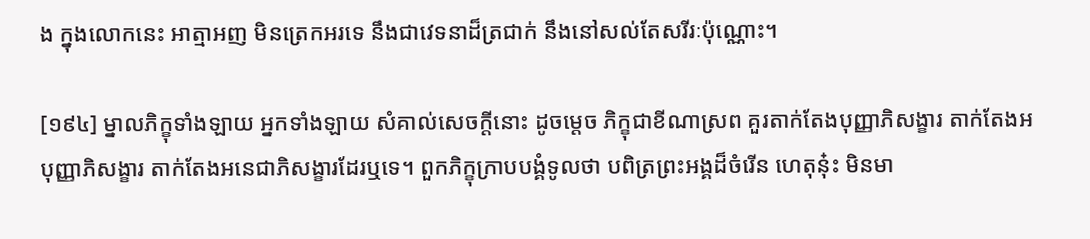ង ក្នុងលោកនេះ អាត្មាអញ មិនត្រេកអរទេ នឹងជាវេទនាដ៏ត្រជាក់ នឹងនៅសល់តែសរីរៈប៉ុណ្ណោះ។

[១៩៤] ម្នាលភិក្ខុទាំងឡាយ អ្នកទាំងឡាយ សំគាល់សេចក្តីនោះ ដូចម្តេច ភិក្ខុជាខីណាស្រព គួរតាក់តែងបុញ្ញាភិសង្ខារ តាក់តែងអបុញ្ញាភិសង្ខារ តាក់តែងអនេជាភិសង្ខារដែរឬទេ។ ពួកភិក្ខុក្រាបបង្គំទូលថា បពិត្រព្រះអង្គដ៏ចំរើន ហេតុនុ៎ះ មិនមា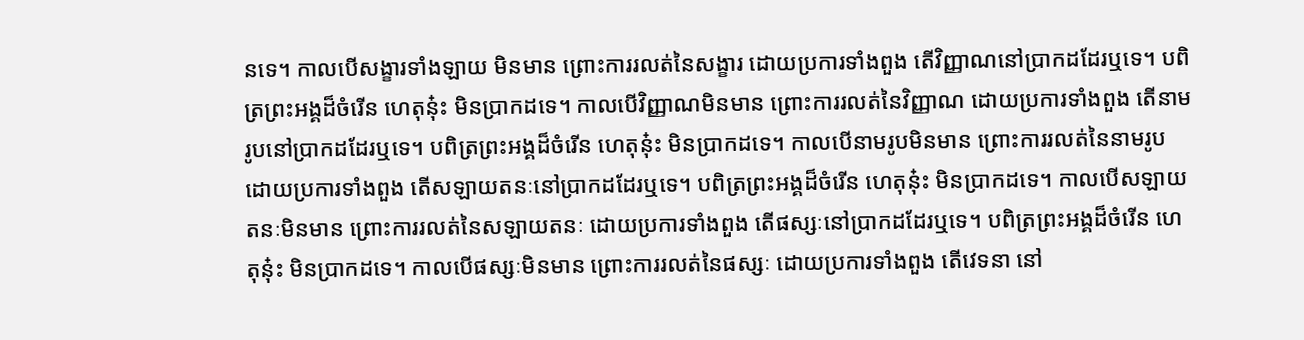នទេ។ កាលបើសង្ខារទាំងឡាយ មិនមាន ព្រោះការរលត់នៃសង្ខារ ដោយប្រការទាំងពួង តើវិញ្ញាណនៅប្រាកដដែរឬទេ។ បពិត្រព្រះអង្គដ៏ចំរើន ហេតុនុ៎ះ មិនប្រាកដទេ។ កាលបើវិញ្ញាណមិនមាន ព្រោះការរលត់នៃវិញ្ញាណ ដោយប្រការទាំងពួង តើនាមរូបនៅប្រាកដដែរឬទេ។ បពិត្រព្រះអង្គដ៏ចំរើន ហេតុនុ៎ះ មិនប្រាកដទេ។ កាលបើនាមរូបមិនមាន ព្រោះការរលត់នៃនាមរូប ដោយប្រការទាំងពួង តើសឡាយតនៈនៅប្រាកដដែរឬទេ។ បពិត្រព្រះអង្គដ៏ចំរើន ហេតុនុ៎ះ មិនប្រាកដទេ។ កាលបើសឡាយតនៈមិនមាន ព្រោះការរលត់នៃសឡាយតនៈ ដោយប្រការទាំងពួង តើផស្សៈនៅប្រាកដដែរឬទេ។ បពិត្រព្រះអង្គដ៏ចំរើន ហេតុនុ៎ះ មិនប្រាកដទេ។ កាលបើផស្សៈមិនមាន ព្រោះការរលត់នៃផស្សៈ ដោយប្រការទាំងពួង តើវេទនា នៅ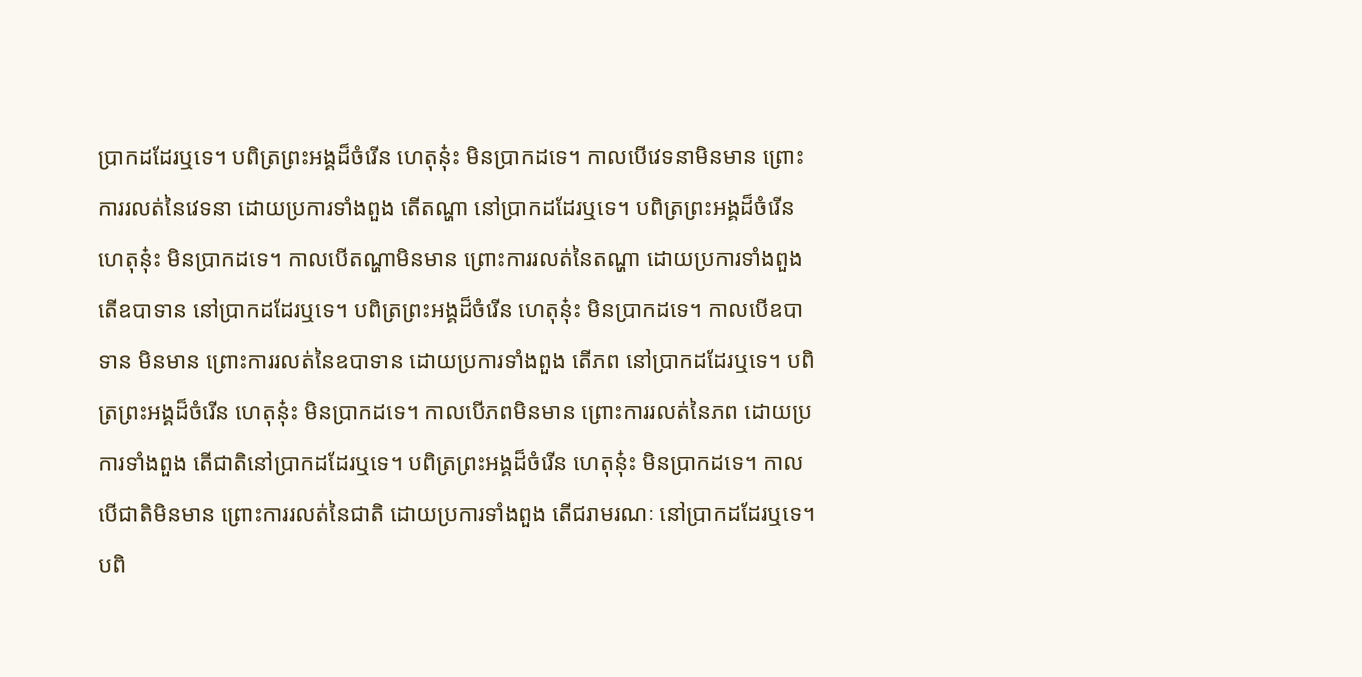ប្រាកដដែរឬទេ។ បពិត្រព្រះអង្គដ៏ចំរើន ហេតុនុ៎ះ មិនប្រាកដទេ។ កាលបើវេទនាមិនមាន ព្រោះការរលត់នៃវេទនា ដោយប្រការទាំងពួង តើតណ្ហា នៅប្រាកដដែរឬទេ។ បពិត្រព្រះអង្គដ៏ចំរើន ហេតុនុ៎ះ មិនប្រាកដទេ។ កាលបើតណ្ហាមិនមាន ព្រោះការរលត់នៃតណ្ហា ដោយប្រការទាំងពួង តើឧបាទាន នៅប្រាកដដែរឬទេ។ បពិត្រព្រះអង្គដ៏ចំរើន ហេតុនុ៎ះ មិនប្រាកដទេ។ កាលបើឧបាទាន មិនមាន ព្រោះការរលត់នៃឧបាទាន ដោយប្រការទាំងពួង តើភព នៅប្រាកដដែរឬទេ។ បពិត្រព្រះអង្គដ៏ចំរើន ហេតុនុ៎ះ មិនប្រាកដទេ។ កាលបើភពមិនមាន ព្រោះការរលត់នៃភព ដោយប្រការទាំងពួង តើជាតិនៅប្រាកដដែរឬទេ។ បពិត្រព្រះអង្គដ៏ចំរើន ហេតុនុ៎ះ មិនប្រាកដទេ។ កាលបើជាតិមិនមាន ព្រោះការរលត់នៃជាតិ ដោយប្រការទាំងពួង តើជរាមរណៈ នៅប្រាកដដែរឬទេ។ បពិ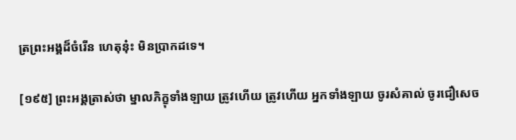ត្រព្រះអង្គដ៏ចំរើន ហេតុនុ៎ះ មិនប្រាកដទេ។

[១៩៥] ព្រះអង្គត្រាស់ថា ម្នាលភិក្ខុទាំងឡាយ ត្រូវហើយ ត្រូវហើយ អ្នកទាំងឡាយ ចូរសំគាល់ ចូរជឿសេច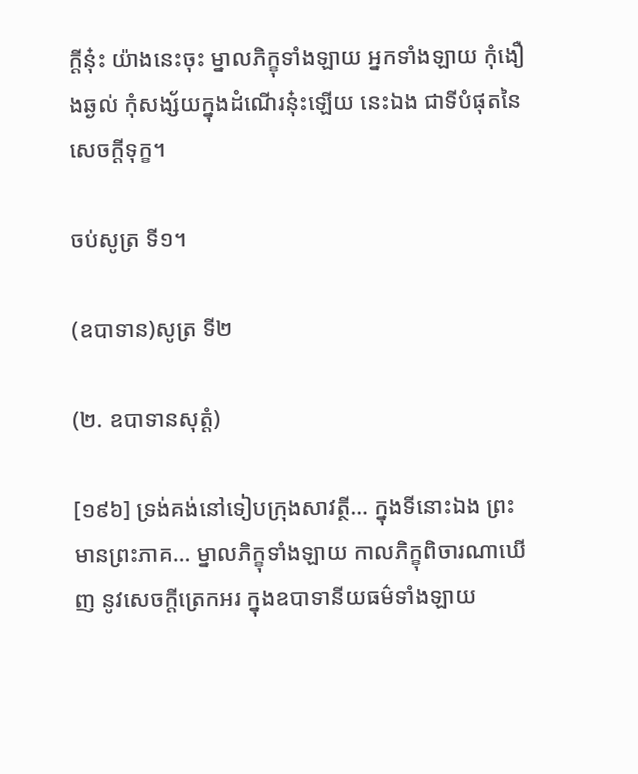ក្តីនុ៎ះ យ៉ាងនេះចុះ ម្នាលភិក្ខុទាំងឡាយ អ្នកទាំងឡាយ កុំងឿងឆ្ងល់ កុំសង្ស័យក្នុងដំណើរនុ៎ះឡើយ នេះឯង ជាទីបំផុតនៃសេចក្តីទុក្ខ។

ចប់សូត្រ ទី១។

(ឧបាទាន)សូត្រ ទី២

(២. ឧបាទានសុត្តំ)

[១៩៦] ទ្រង់គង់នៅទៀបក្រុងសាវត្ថី… ក្នុងទីនោះឯង ព្រះមានព្រះភាគ… ម្នាលភិក្ខុទាំងឡាយ កាលភិក្ខុពិចារណាឃើញ នូវសេចក្តីត្រេកអរ ក្នុងឧបាទានីយធម៌ទាំងឡាយ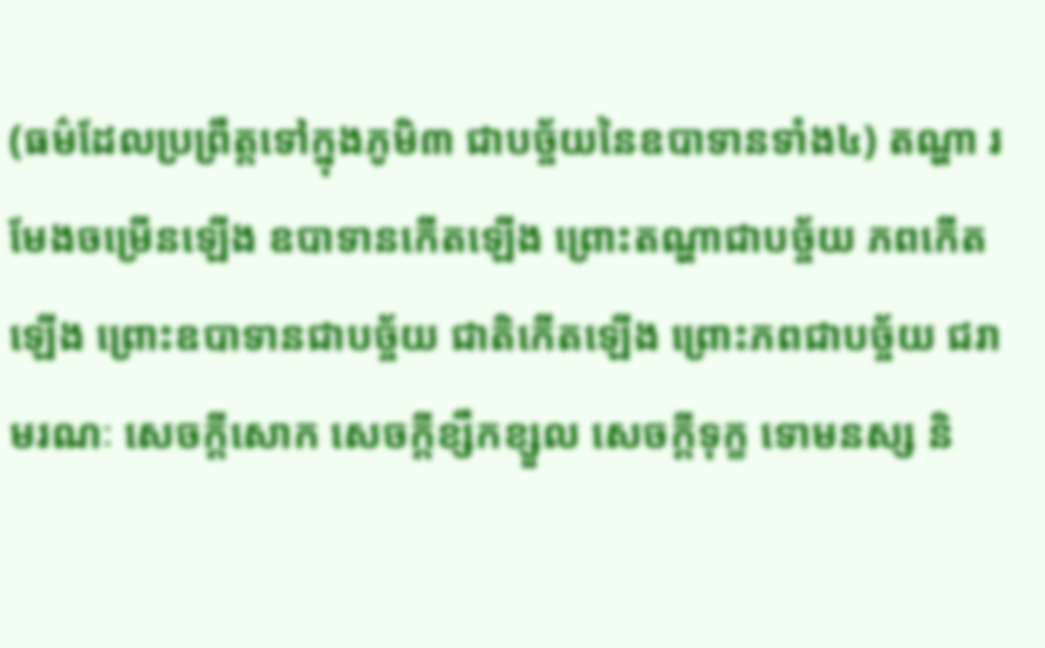(ធម៌ដែលប្រព្រឹត្តទៅក្នុងភូមិ៣ ជាបច្ច័យនៃឧបាទានទាំង៤) តណ្ហា រមែងចម្រើនឡើង ឧបាទានកើតឡើង ព្រោះតណ្ហាជាបច្ច័យ ភពកើតឡើង ព្រោះឧបាទានជាបច្ច័យ ជាតិកើតឡើង ព្រោះភពជាបច្ច័យ ជរាមរណៈ សេចក្តីសោក សេចក្តីខ្សឹកខ្សួល សេចក្តីទុក្ខ ទោមនស្ស និ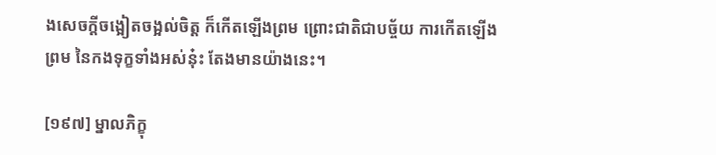ងសេចក្តីចង្អៀតចង្អល់ចិត្ត ក៏កើតឡើងព្រម ព្រោះជាតិជាបច្ច័យ ការកើតឡើងព្រម នៃកងទុក្ខទាំងអស់នុ៎ះ តែងមានយ៉ាងនេះ។

[១៩៧] ម្នាលភិក្ខុ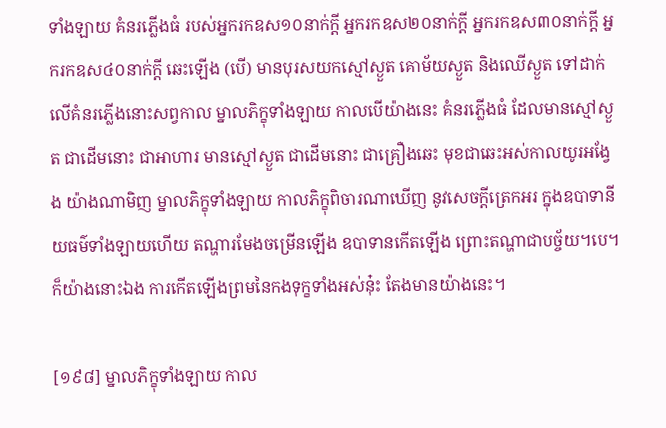ទាំងឡាយ គំនរភ្លើងធំ របស់អ្នករកឧស១០នាក់ក្តី អ្នករកឧស២០នាក់ក្តី អ្នករកឧស៣០នាក់ក្តី អ្នករកឧស៤០នាក់ក្តី ឆេះឡើង (បើ) មានបុរសយកស្មៅស្ងួត គោម័យស្ងួត និងឈើស្ងួត ទៅដាក់លើគំនរភ្លើងនោះសព្វកាល ម្នាលភិក្ខុទាំងឡាយ កាលបើយ៉ាងនេះ គំនរភ្លើងធំ ដែលមានស្មៅស្ងួត ជាដើមនោះ ជាអាហារ មានស្មៅស្ងួត ជាដើមនោះ ជាគ្រឿងឆេះ មុខជាឆេះអស់កាលយូរអង្វែង យ៉ាងណាមិញ ម្នាលភិក្ខុទាំងឡាយ កាលភិក្ខុពិចារណាឃើញ នូវសេចក្តីត្រេកអរ ក្នុងឧបាទានីយធម៌ទាំងឡាយហើយ តណ្ហារមែងចម្រើនឡើង ឧបាទានកើតឡើង ព្រោះតណ្ហាជាបច្ច័យ។បេ។ ក៏យ៉ាងនោះឯង ការកើតឡើងព្រមនៃកងទុក្ខទាំងអស់នុ៎ះ តែងមានយ៉ាងនេះ។

[១៩៨] ម្នាលភិក្ខុទាំងឡាយ កាល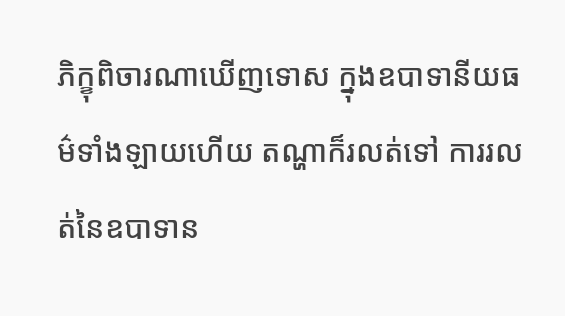ភិក្ខុពិចារណាឃើញទោស ក្នុងឧបាទានីយធម៌ទាំងឡាយហើយ តណ្ហាក៏រលត់ទៅ ការរលត់នៃឧបាទាន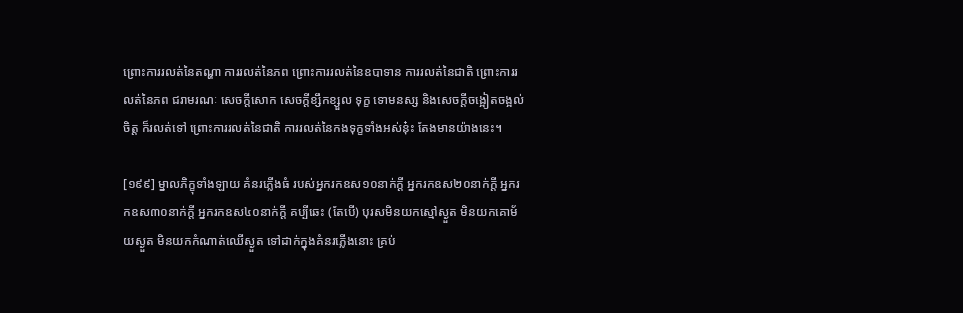ព្រោះការរលត់នៃតណ្ហា ការរលត់នៃភព ព្រោះការរលត់នៃឧបាទាន ការរលត់នៃជាតិ ព្រោះការរលត់នៃភព ជរាមរណៈ សេចក្តីសោក សេចក្តីខ្សឹកខ្សួល ទុក្ខ ទោមនស្ស និងសេចក្តីចង្អៀតចង្អល់ចិត្ត ក៏រលត់ទៅ ព្រោះការរលត់នៃជាតិ ការរលត់នៃកងទុក្ខទាំងអស់នុ៎ះ តែងមានយ៉ាងនេះ។

[១៩៩] ម្នាលភិក្ខុទាំងឡាយ គំនរភ្លើងធំ របស់អ្នករកឧស១០នាក់ក្តី អ្នករកឧស២០នាក់ក្តី អ្នករកឧស៣០នាក់ក្តី អ្នករកឧស៤០នាក់ក្តី គប្បីឆេះ (តែបើ) បុរសមិនយកស្មៅស្ងួត មិនយកគោម័យស្ងួត មិនយកកំណាត់ឈើស្ងួត ទៅដាក់ក្នុងគំនរភ្លើងនោះ គ្រប់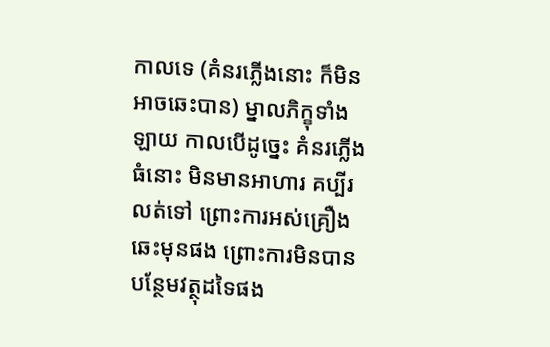កាលទេ (គំនរភ្លើងនោះ ក៏មិនអាចឆេះបាន) ម្នាលភិក្ខុទាំងឡាយ កាលបើដូច្នេះ គំនរភ្លើងធំនោះ មិនមានអាហារ គប្បីរលត់ទៅ ព្រោះការអស់គ្រឿងឆេះមុនផង ព្រោះការមិនបានបន្ថែមវត្ថុដទៃផង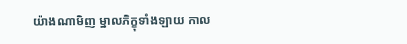យ៉ាងណាមិញ ម្នាលភិក្ខុទាំងឡាយ កាល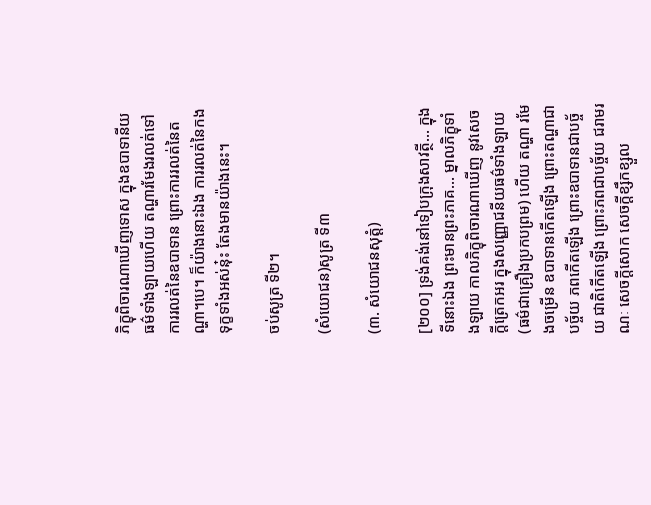ភិក្ខុពិចារណាឃើញទោស ក្នុងឧបាទានីយធម៌ទាំងឡាយហើយ តណ្ហារមែងរលត់ទៅ ការរលត់នៃឧបាទាន ព្រោះការរលត់នៃតណ្ហា។បេ។ ក៏យ៉ាងនោះឯង ការរលត់នៃកងទុក្ខទាំងអស់នុ៎ះ តែងមានយ៉ាងនេះ។

ចប់សូត្រ ទី២។

(សំយោជន)សូត្រ ទី៣

(៣. សំយោជនសុត្តំ)

[២០០] ទ្រង់គង់នៅទៀបក្រុងសាវត្ថី… ក្នុងទីនោះឯង ព្រះមានព្រះភាគ… ម្នាលភិក្ខុទាំងឡាយ កាលភិក្ខុពិចារណាឃើញ នូវសេចក្តីត្រេកអរ ក្នុងសញ្ញោជនីយធម៌ទាំងឡាយ (ធម៌ជាគ្រឿងប្រកបព្រម) ហើយ តណ្ហា រមែងចម្រើន ឧបាទានកើតឡើង ព្រោះតណ្ហាជាបច្ច័យ ភពកើតឡើង ព្រោះឧបាទានជាបច្ច័យ ជាតិកើតឡើង ព្រោះភពជាបច្ច័យ ជរាមរណៈ សេចក្តីសោក សេចក្តីខ្សឹកខ្សួល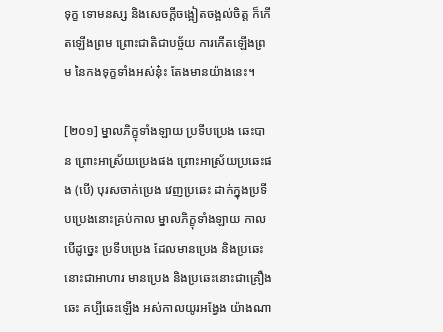ទុក្ខ ទោមនស្ស និងសេចក្តីចង្អៀតចង្អល់ចិត្ត ក៏កើតឡើងព្រម ព្រោះជាតិជាបច្ច័យ ការកើតឡើងព្រម នៃកងទុក្ខទាំងអស់នុ៎ះ តែងមានយ៉ាងនេះ។

[២០១] ម្នាលភិក្ខុទាំងឡាយ ប្រទីបប្រេង ឆេះបាន ព្រោះអាស្រ័យប្រេងផង ព្រោះអាស្រ័យប្រឆេះផង (បើ) បុរសចាក់ប្រេង វេញប្រឆេះ ដាក់ក្នុងប្រទីបប្រេងនោះគ្រប់កាល ម្នាលភិក្ខុទាំងឡាយ កាលបើដូច្នេះ ប្រទីបប្រេង ដែលមានប្រេង និងប្រឆេះនោះជាអាហារ មានប្រេង និងប្រឆេះនោះជាគ្រឿងឆេះ គប្បីឆេះឡើង អស់កាលយូរអង្វែង យ៉ាងណា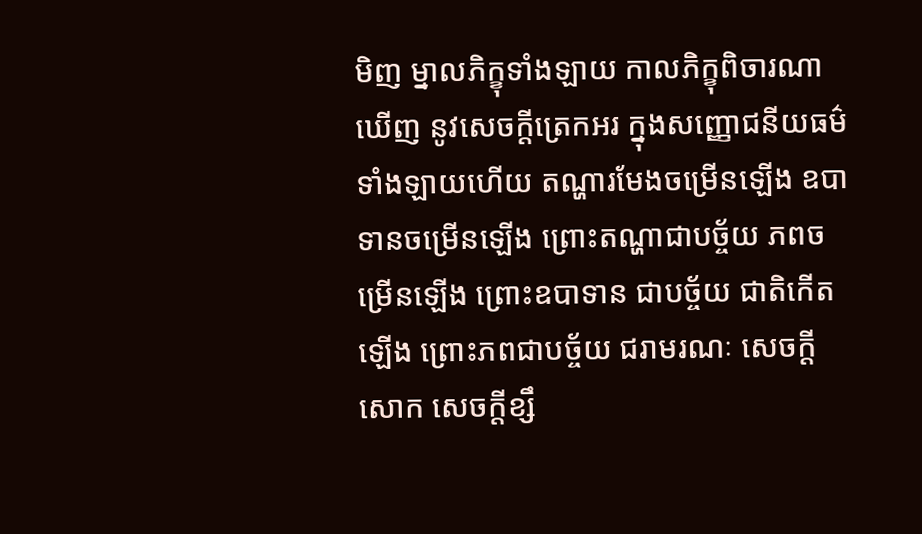មិញ ម្នាលភិក្ខុទាំងឡាយ កាលភិក្ខុពិចារណាឃើញ នូវសេចក្តីត្រេកអរ ក្នុងសញ្ញោជនីយធម៌ទាំងឡាយហើយ តណ្ហារមែងចម្រើនឡើង ឧបាទានចម្រើនឡើង ព្រោះតណ្ហាជាបច្ច័យ ភពចម្រើនឡើង ព្រោះឧបាទាន ជាបច្ច័យ ជាតិកើតឡើង ព្រោះភពជាបច្ច័យ ជរាមរណៈ សេចក្តីសោក សេចក្តីខ្សឹ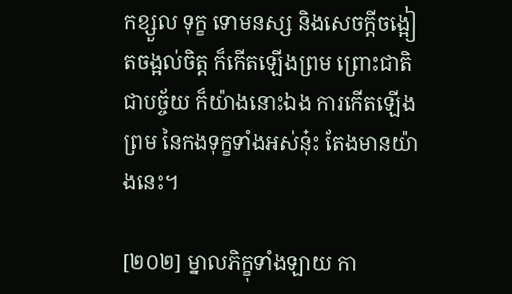កខ្សួល ទុក្ខ ទោមនស្ស និងសេចក្តីចង្អៀតចង្អល់ចិត្ត ក៏កើតឡើងព្រម ព្រោះជាតិជាបច្ច័យ ក៏យ៉ាងនោះឯង ការកើតឡើងព្រម នៃកងទុក្ខទាំងអស់នុ៎ះ តែងមានយ៉ាងនេះ។

[២០២] ម្នាលភិក្ខុទាំងឡាយ កា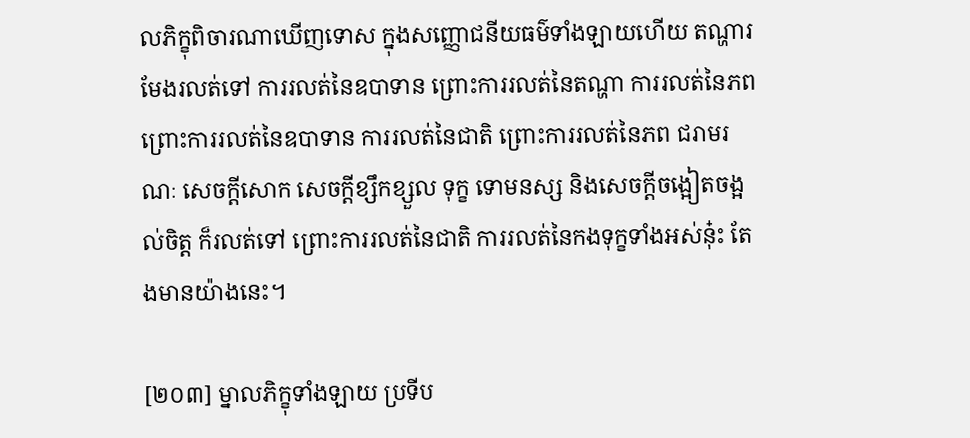លភិក្ខុពិចារណាឃើញទោស ក្នុងសញ្ញោជនីយធម៌ទាំងឡាយហើយ តណ្ហារមែងរលត់ទៅ ការរលត់នៃឧបាទាន ព្រោះការរលត់នៃតណ្ហា ការរលត់នៃភព ព្រោះការរលត់នៃឧបាទាន ការរលត់នៃជាតិ ព្រោះការរលត់នៃភព ជរាមរណៈ សេចក្តីសោក សេចក្តីខ្សឹកខ្សួល ទុក្ខ ទោមនស្ស និងសេចក្តីចង្អៀតចង្អល់ចិត្ត ក៏រលត់ទៅ ព្រោះការរលត់នៃជាតិ ការរលត់នៃកងទុក្ខទាំងអស់នុ៎ះ តែងមានយ៉ាងនេះ។

[២០៣] ម្នាលភិក្ខុទាំងឡាយ ប្រទីប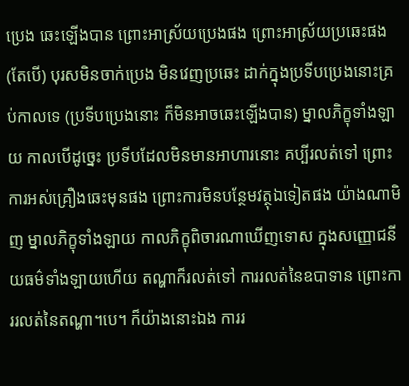ប្រេង ឆេះឡើងបាន ព្រោះអាស្រ័យប្រេងផង ព្រោះអាស្រ័យប្រឆេះផង (តែបើ) បុរសមិនចាក់ប្រេង មិនវេញប្រឆេះ ដាក់ក្នុងប្រទីបប្រេងនោះគ្រប់កាលទេ (ប្រទីបប្រេងនោះ ក៏មិនអាចឆេះឡើងបាន) ម្នាលភិក្ខុទាំងឡាយ កាលបើដូច្នេះ ប្រទីបដែលមិនមានអាហារនោះ គប្បីរលត់ទៅ ព្រោះការអស់គ្រឿងឆេះមុនផង ព្រោះការមិនបន្ថែមវត្ថុឯទៀតផង យ៉ាងណាមិញ ម្នាលភិក្ខុទាំងឡាយ កាលភិក្ខុពិចារណាឃើញទោស ក្នុងសញ្ញោជនីយធម៌ទាំងឡាយហើយ តណ្ហាក៏រលត់ទៅ ការរលត់នៃឧបាទាន ព្រោះការរលត់នៃតណ្ហា។បេ។ ក៏យ៉ាងនោះឯង ការរ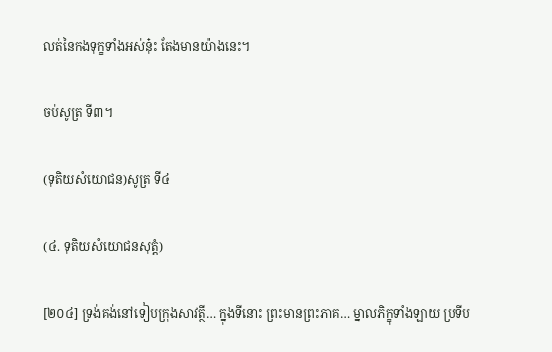លត់នៃកងទុក្ខទាំងអស់នុ៎ះ តែងមានយ៉ាងនេះ។

ចប់សូត្រ ទី៣។

(ទុតិយសំយោជន)សូត្រ ទី៤

(៤. ទុតិយសំយោជនសុត្តំ)

[២០៤] ទ្រង់គង់នៅទៀបក្រុងសាវត្ថី… ក្នុងទីនោះ ព្រះមានព្រះភាគ… ម្នាលភិក្ខុទាំងឡាយ ប្រទីប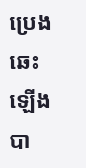ប្រេង ឆេះឡើងបា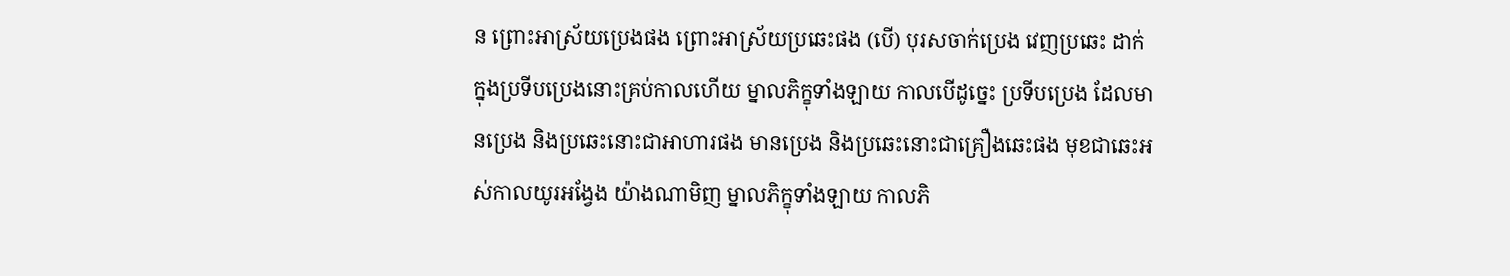ន ព្រោះអាស្រ័យប្រេងផង ព្រោះអាស្រ័យប្រឆេះផង (បើ) បុរសចាក់ប្រេង វេញប្រឆេះ ដាក់ក្នុងប្រទីបប្រេងនោះគ្រប់កាលហើយ ម្នាលភិក្ខុទាំងឡាយ កាលបើដូច្នេះ ប្រទីបប្រេង ដែលមានប្រេង និងប្រឆេះនោះជាអាហារផង មានប្រេង និងប្រឆេះនោះជាគ្រឿងឆេះផង មុខជាឆេះអស់កាលយូរអង្វែង យ៉ាងណាមិញ ម្នាលភិក្ខុទាំងឡាយ កាលភិ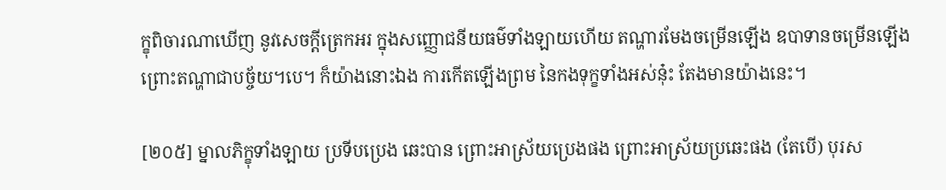ក្ខុពិចារណាឃើញ នូវសេចក្តីត្រេកអរ ក្នុងសញ្ញោជនីយធម៌ទាំងឡាយហើយ តណ្ហារមែងចម្រើនឡើង ឧបាទានចម្រើនឡើង ព្រោះតណ្ហាជាបច្ច័យ។បេ។ ក៏យ៉ាងនោះឯង ការកើតឡើងព្រម នៃកងទុក្ខទាំងអស់នុ៎ះ តែងមានយ៉ាងនេះ។

[២០៥] ម្នាលភិក្ខុទាំងឡាយ ប្រទីបប្រេង ឆេះបាន ព្រោះអាស្រ័យប្រេងផង ព្រោះអាស្រ័យប្រឆេះផង (តែបើ) បុរស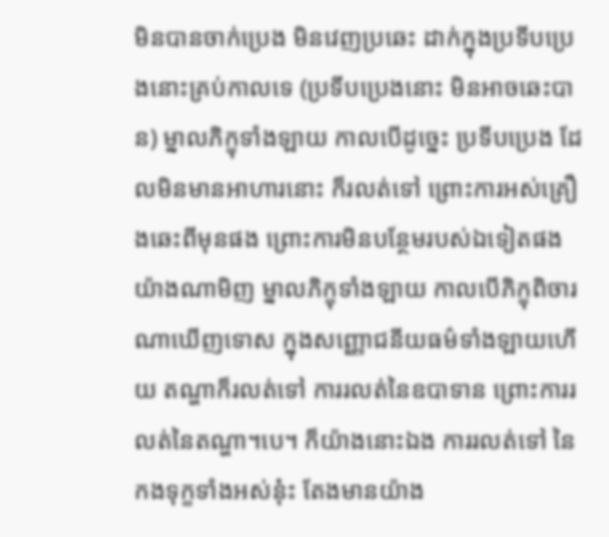មិនបានចាក់ប្រេង មិនវេញប្រឆេះ ដាក់ក្នុងប្រទីបប្រេងនោះគ្រប់កាលទេ (ប្រទីបប្រេងនោះ មិនអាចឆេះបាន) ម្នាលភិក្ខុទាំងឡាយ កាលបើដូច្នេះ ប្រទីបប្រេង ដែលមិនមានអាហារនោះ ក៏រលត់ទៅ ព្រោះការអស់គ្រឿងឆេះពីមុនផង ព្រោះការមិនបន្ថែមរបស់ឯទៀតផង យ៉ាងណាមិញ ម្នាលភិក្ខុទាំងឡាយ កាលបើភិក្ខុពិចារណាឃើញទោស ក្នុងសញ្ញោជនីយធម៌ទាំងឡាយហើយ តណ្ហាក៏រលត់ទៅ ការរលត់នៃឧបាទាន ព្រោះការរលត់នៃតណ្ហា។បេ។ ក៏យ៉ាងនោះឯង ការរលត់ទៅ នៃកងទុក្ខទាំងអស់នុ៎ះ តែងមានយ៉ាង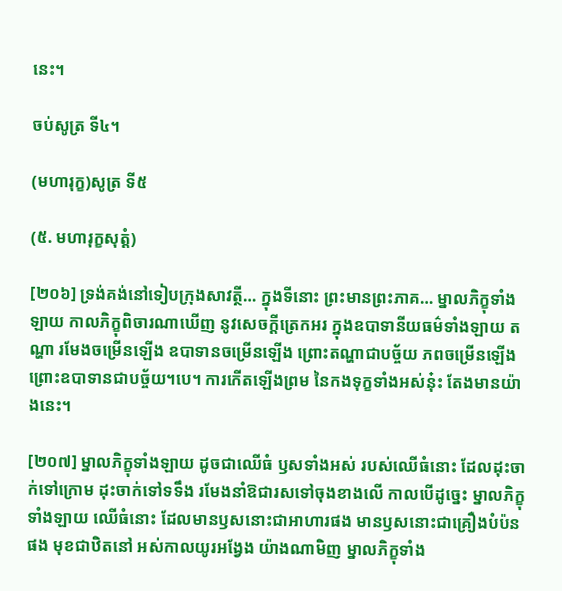នេះ។

ចប់សូត្រ ទី៤។

(មហារុក្ខ)សូត្រ ទី៥

(៥. មហារុក្ខសុត្តំ)

[២០៦] ទ្រង់គង់នៅទៀបក្រុងសាវត្ថី… ក្នុងទីនោះ ព្រះមានព្រះភាគ… ម្នាលភិក្ខុទាំងឡាយ កាលភិក្ខុពិចារណាឃើញ នូវសេចក្តីត្រេកអរ ក្នុងឧបាទានីយធម៌ទាំងឡាយ តណ្ហា រមែងចម្រើនឡើង ឧបាទានចម្រើនឡើង ព្រោះតណ្ហាជាបច្ច័យ ភពចម្រើនឡើង ព្រោះឧបាទានជាបច្ច័យ។បេ។ ការកើតឡើងព្រម នៃកងទុក្ខទាំងអស់នុ៎ះ តែងមានយ៉ាងនេះ។

[២០៧] ម្នាលភិក្ខុទាំងឡាយ ដូចជាឈើធំ ឫសទាំងអស់ របស់ឈើធំនោះ ដែលដុះចាក់ទៅក្រោម ដុះចាក់ទៅទទឹង រមែងនាំឱជារសទៅចុងខាងលើ កាលបើដូច្នេះ ម្នាលភិក្ខុទាំងឡាយ ឈើធំនោះ ដែលមានឫសនោះជាអាហារផង មានឫសនោះជាគ្រឿងបំប៉នផង មុខជាឋិតនៅ អស់កាលយូរអង្វែង យ៉ាងណាមិញ ម្នាលភិក្ខុទាំង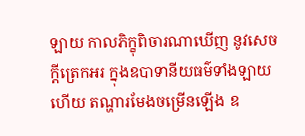ឡាយ កាលភិក្ខុពិចារណាឃើញ នូវសេចក្តីត្រេកអរ ក្នុងឧបាទានីយធម៌ទាំងឡាយហើយ តណ្ហារមែងចម្រើនឡើង ឧ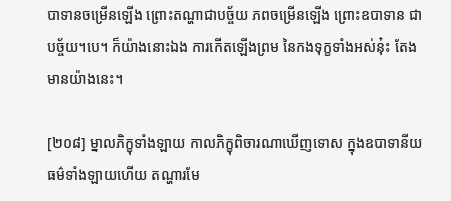បាទានចម្រើនឡើង ព្រោះតណ្ហាជាបច្ច័យ ភពចម្រើនឡើង ព្រោះឧបាទាន ជាបច្ច័យ។បេ។ ក៏យ៉ាងនោះឯង ការកើតឡើងព្រម នៃកងទុក្ខទាំងអស់នុ៎ះ តែងមានយ៉ាងនេះ។

[២០៨] ម្នាលភិក្ខុទាំងឡាយ កាលភិក្ខុពិចារណាឃើញទោស ក្នុងឧបាទានីយធម៌ទាំងឡាយហើយ តណ្ហារមែ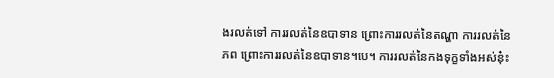ងរលត់ទៅ ការរលត់នៃឧបាទាន ព្រោះការរលត់នៃតណ្ហា ការរលត់នៃភព ព្រោះការរលត់នៃឧបាទាន។បេ។ ការរលត់នៃកងទុក្ខទាំងអស់នុ៎ះ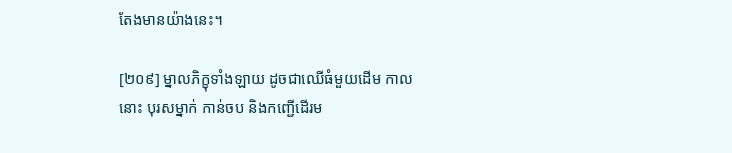តែងមានយ៉ាងនេះ។

[២០៩] ម្នាលភិក្ខុទាំងឡាយ ដូចជាឈើធំមួយដើម កាលនោះ បុរសម្នាក់ កាន់ចប និងកញ្ជើដើរម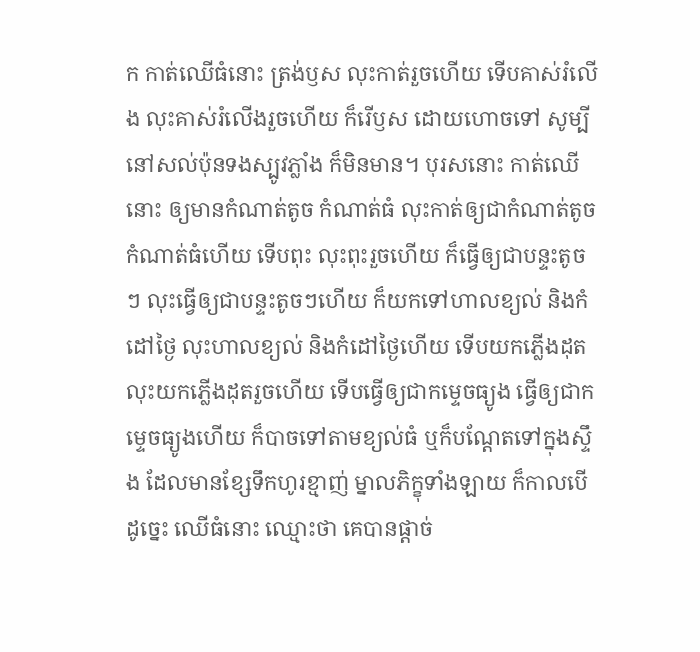ក កាត់ឈើធំនោះ ត្រង់ឫស លុះកាត់រួចហើយ ទើបគាស់រំលើង លុះគាស់រំលើងរួចហើយ ក៏រើឫស ដោយហោចទៅ សូម្បីនៅសល់ប៉ុនទងស្បូវភ្លាំង ក៏មិនមាន។ បុរសនោះ កាត់ឈើនោះ ឲ្យមានកំណាត់តូច កំណាត់ធំ លុះកាត់ឲ្យជាកំណាត់តូច កំណាត់ធំហើយ ទើបពុះ លុះពុះរួចហើយ ក៏ធ្វើឲ្យជាបន្ទះតូចៗ លុះធ្វើឲ្យជាបន្ទះតូចៗហើយ ក៏យកទៅហាលខ្យល់ និងកំដៅថ្ងៃ លុះហាលខ្យល់ និងកំដៅថ្ងៃហើយ ទើបយកភ្លើងដុត លុះយកភ្លើងដុតរួចហើយ ទើបធ្វើឲ្យជាកម្ទេចធ្យូង ធ្វើឲ្យជាកម្ទេចធ្យូងហើយ ក៏បាចទៅតាមខ្យល់ធំ ឬក៏បណ្តែតទៅក្នុងស្ទឹង ដែលមានខ្សែទឹកហូរខ្មាញ់ ម្នាលភិក្ខុទាំងឡាយ ក៏កាលបើដូច្នេះ ឈើធំនោះ ឈ្មោះថា គេបានផ្តាច់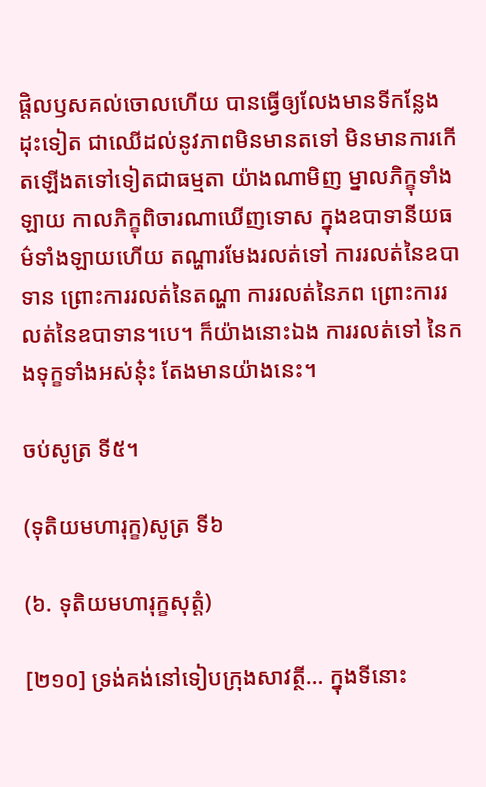ផ្តិលឫសគល់ចោលហើយ បានធ្វើឲ្យលែងមានទីកន្លែងដុះទៀត ជាឈើដល់នូវភាពមិនមានតទៅ មិនមានការកើតឡើងតទៅទៀតជាធម្មតា យ៉ាងណាមិញ ម្នាលភិក្ខុទាំងឡាយ កាលភិក្ខុពិចារណាឃើញទោស ក្នុងឧបាទានីយធម៌ទាំងឡាយហើយ តណ្ហារមែងរលត់ទៅ ការរលត់នៃឧបាទាន ព្រោះការរលត់នៃតណ្ហា ការរលត់នៃភព ព្រោះការរលត់នៃឧបាទាន។បេ។ ក៏យ៉ាងនោះឯង ការរលត់ទៅ នៃកងទុក្ខទាំងអស់នុ៎ះ តែងមានយ៉ាងនេះ។

ចប់សូត្រ ទី៥។

(ទុតិយមហារុក្ខ)សូត្រ ទី៦

(៦. ទុតិយមហារុក្ខសុត្តំ)

[២១០] ទ្រង់គង់នៅទៀបក្រុងសាវត្ថី… ក្នុងទីនោះ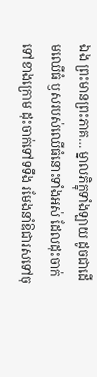ឯង ព្រះមានព្រះភាគ… ម្នាលភិក្ខុទាំងឡាយ ដូចជាដើមឈើធំ ឫសរបស់ឈើធំនោះទាំងអស់ ដែលដុះចាក់ទៅខាងក្រោម ដុះចាក់ទៅទទឹង រមែងនាំឱជារសទៅចុ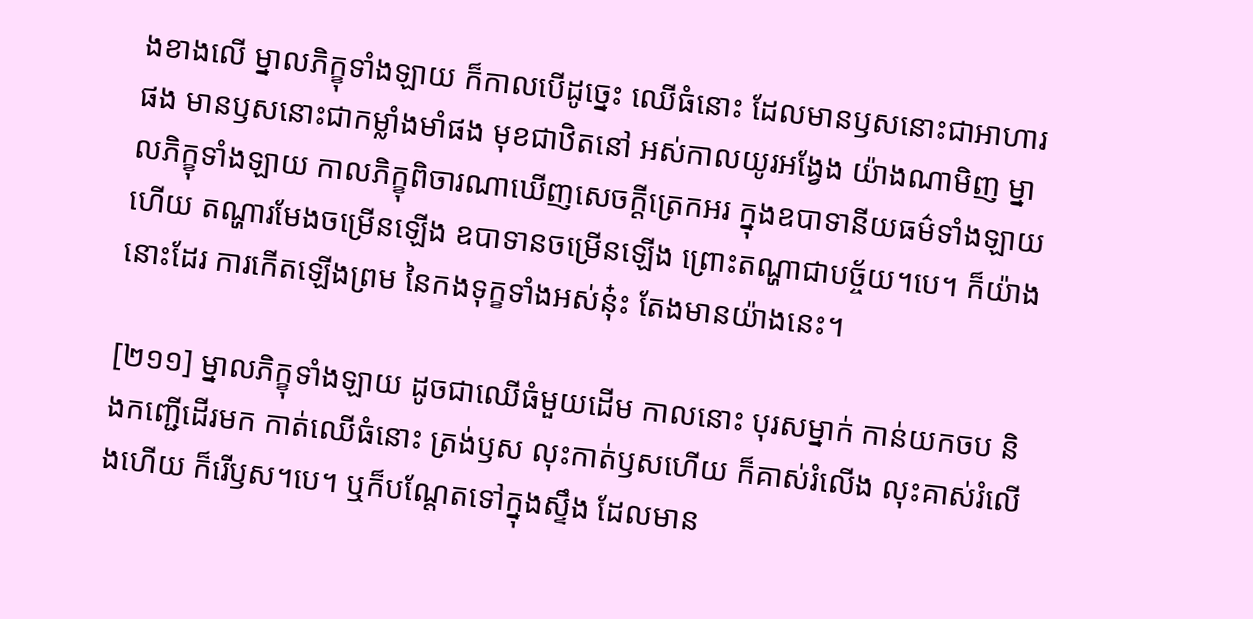ងខាងលើ ម្នាលភិក្ខុទាំងឡាយ ក៏កាលបើដូច្នេះ ឈើធំនោះ ដែលមានឫសនោះជាអាហារផង មានឫសនោះជាកម្លាំងមាំផង មុខជាឋិតនៅ អស់កាលយូរអង្វែង យ៉ាងណាមិញ ម្នាលភិក្ខុទាំងឡាយ កាលភិក្ខុពិចារណាឃើញសេចក្តីត្រេកអរ ក្នុងឧបាទានីយធម៌ទាំងឡាយហើយ តណ្ហារមែងចម្រើនឡើង ឧបាទានចម្រើនឡើង ព្រោះតណ្ហាជាបច្ច័យ។បេ។ ក៏យ៉ាងនោះដែរ ការកើតឡើងព្រម នៃកងទុក្ខទាំងអស់នុ៎ះ តែងមានយ៉ាងនេះ។

[២១១] ម្នាលភិក្ខុទាំងឡាយ ដូចជាឈើធំមួយដើម កាលនោះ បុរសម្នាក់ កាន់យកចប និងកញ្ជើដើរមក កាត់ឈើធំនោះ ត្រង់ឫស លុះកាត់ឫសហើយ ក៏គាស់រំលើង លុះគាស់រំលើងហើយ ក៏រើឫស។បេ។ ឬក៏បណ្តែតទៅក្នុងស្ទឹង ដែលមាន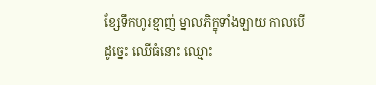ខ្សែទឹកហូរខ្មាញ់ ម្នាលភិក្ខុទាំងឡាយ កាលបើដូច្នេះ ឈើធំនោះ ឈ្មោះ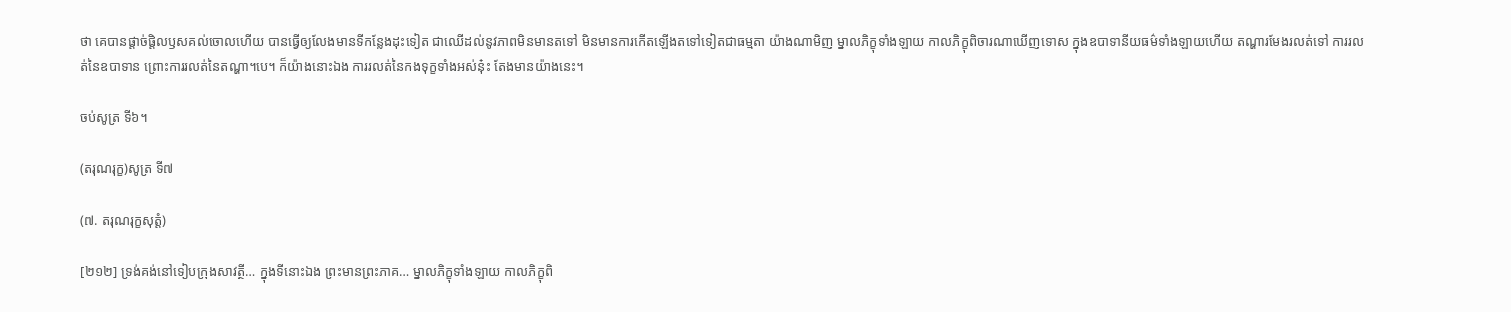ថា គេបានផ្តាច់ផ្តិលឫសគល់ចោលហើយ បានធ្វើឲ្យលែងមានទីកន្លែងដុះទៀត ជាឈើដល់នូវភាពមិនមានតទៅ មិនមានការកើតឡើងតទៅទៀតជាធម្មតា យ៉ាងណាមិញ ម្នាលភិក្ខុទាំងឡាយ កាលភិក្ខុពិចារណាឃើញទោស ក្នុងឧបាទានីយធម៌ទាំងឡាយហើយ តណ្ហារមែងរលត់ទៅ ការរលត់នៃឧបាទាន ព្រោះការរលត់នៃតណ្ហា។បេ។ ក៏យ៉ាងនោះឯង ការរលត់នៃកងទុក្ខទាំងអស់នុ៎ះ តែងមានយ៉ាងនេះ។

ចប់សូត្រ ទី៦។

(តរុណរុក្ខ)សូត្រ ទី៧

(៧. តរុណរុក្ខសុត្តំ)

[២១២] ទ្រង់គង់នៅទៀបក្រុងសាវត្ថី… ក្នុងទីនោះឯង ព្រះមានព្រះភាគ… ម្នាលភិក្ខុទាំងឡាយ កាលភិក្ខុពិ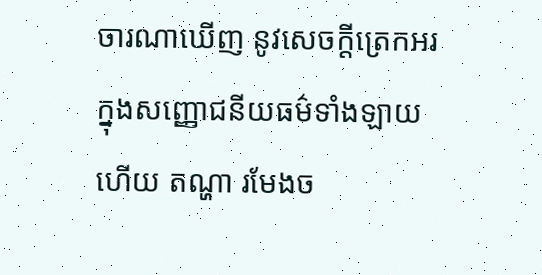ចារណាឃើញ នូវសេចក្តីត្រេកអរ ក្នុងសញ្ញោជនីយធម៌ទាំងឡាយហើយ តណ្ហា រមែងច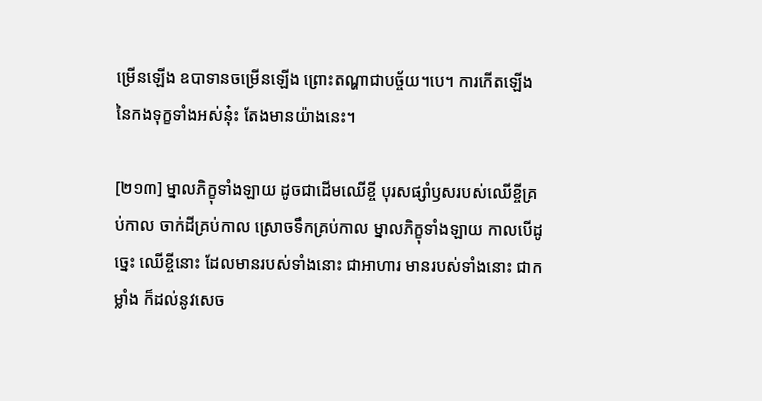ម្រើនឡើង ឧបាទានចម្រើនឡើង ព្រោះតណ្ហាជាបច្ច័យ។បេ។ ការកើតឡើង នៃកងទុក្ខទាំងអស់នុ៎ះ តែងមានយ៉ាងនេះ។

[២១៣] ម្នាលភិក្ខុទាំងឡាយ ដូចជាដើមឈើខ្ចី បុរសផ្សាំឫសរបស់ឈើខ្ចីគ្រប់កាល ចាក់ដីគ្រប់កាល ស្រោចទឹកគ្រប់កាល ម្នាលភិក្ខុទាំងឡាយ កាលបើដូច្នេះ ឈើខ្ចីនោះ ដែលមានរបស់ទាំងនោះ ជាអាហារ មានរបស់ទាំងនោះ ជាកម្លាំង ក៏ដល់នូវសេច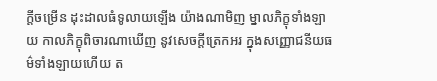ក្តីចម្រើន ដុះដាលធំទូលាយឡើង យ៉ាងណាមិញ ម្នាលភិក្ខុទាំងឡាយ កាលភិក្ខុពិចារណាឃើញ នូវសេចក្តីត្រេកអរ ក្នុងសញ្ញោជនីយធម៌ទាំងឡាយហើយ ត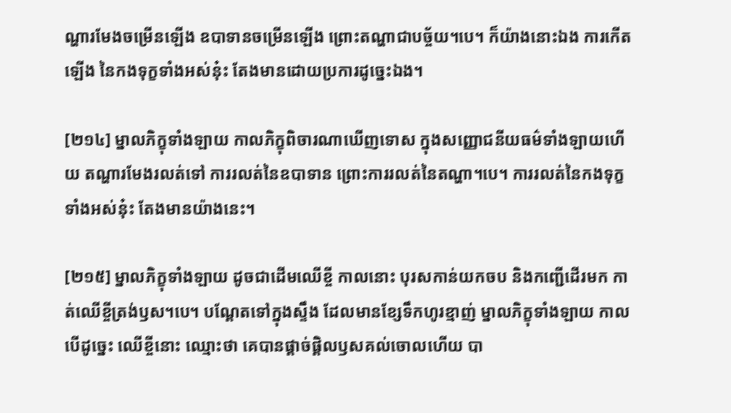ណ្ហារមែងចម្រើនឡើង ឧបាទានចម្រើនឡើង ព្រោះតណ្ហាជាបច្ច័យ។បេ។ ក៏យ៉ាងនោះឯង ការកើតឡើង នៃកងទុក្ខទាំងអស់នុ៎ះ តែងមានដោយប្រការដូច្នេះឯង។

[២១៤] ម្នាលភិក្ខុទាំងឡាយ កាលភិក្ខុពិចារណាឃើញទោស ក្នុងសញ្ញោជនីយធម៌ទាំងឡាយហើយ តណ្ហារមែងរលត់ទៅ ការរលត់នៃឧបាទាន ព្រោះការរលត់នៃតណ្ហា។បេ។ ការរលត់នៃកងទុក្ខទាំងអស់នុ៎ះ តែងមានយ៉ាងនេះ។

[២១៥] ម្នាលភិក្ខុទាំងឡាយ ដូចជាដើមឈើខ្ចី កាលនោះ បុរសកាន់យកចប និងកញ្ជើដើរមក កាត់ឈើខ្ចីត្រង់ឫស។បេ។ បណ្តែតទៅក្នុងស្ទឹង ដែលមានខ្សែទឹកហូរខ្មាញ់ ម្នាលភិក្ខុទាំងឡាយ កាលបើដូច្នេះ ឈើខ្ចីនោះ ឈ្មោះថា គេបានផ្តាច់ផ្តិលឫសគល់ចោលហើយ បា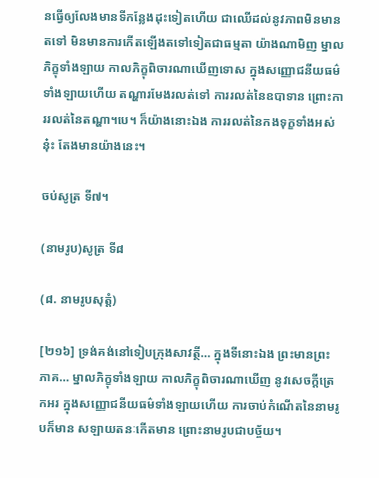នធ្វើឲ្យលែងមានទីកន្លែងដុះទៀតហើយ ជាឈើដល់នូវភាពមិនមានតទៅ មិនមានការកើតឡើងតទៅទៀតជាធម្មតា យ៉ាងណាមិញ ម្នាលភិក្ខុទាំងឡាយ កាលភិក្ខុពិចារណាឃើញទោស ក្នុងសញ្ញោជនីយធម៌ទាំងឡាយហើយ តណ្ហារមែងរលត់ទៅ ការរលត់នៃឧបាទាន ព្រោះការរលត់នៃតណ្ហា។បេ។ ក៏យ៉ាងនោះឯង ការរលត់នៃកងទុក្ខទាំងអស់នុ៎ះ តែងមានយ៉ាងនេះ។

ចប់សូត្រ ទី៧។

(នាមរូប)សូត្រ ទី៨

(៨. នាមរូបសុត្តំ)

[២១៦] ទ្រង់គង់នៅទៀបក្រុងសាវត្ថី… ក្នុងទីនោះឯង ព្រះមានព្រះភាគ… ម្នាលភិក្ខុទាំងឡាយ កាលភិក្ខុពិចារណាឃើញ នូវសេចក្តីត្រេកអរ ក្នុងសញ្ញោជនីយធម៌ទាំងឡាយហើយ ការចាប់កំណើតនៃនាមរូបក៏មាន សឡាយតនៈកើតមាន ព្រោះនាមរូបជាបច្ច័យ។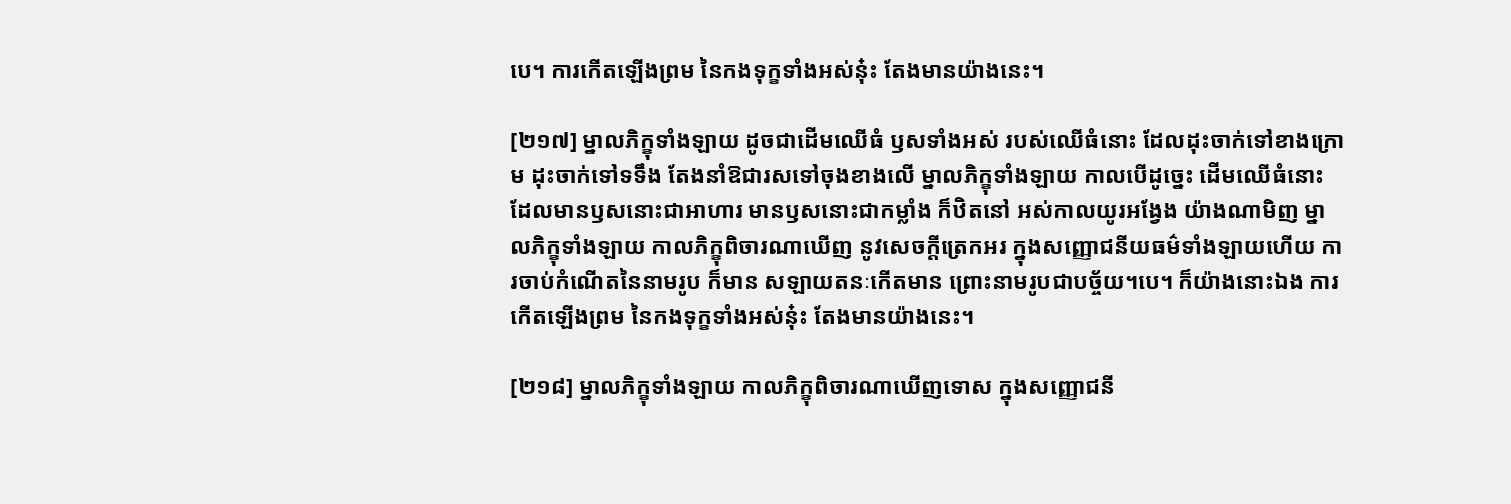បេ។ ការកើតឡើងព្រម នៃកងទុក្ខទាំងអស់នុ៎ះ តែងមានយ៉ាងនេះ។

[២១៧] ម្នាលភិក្ខុទាំងឡាយ ដូចជាដើមឈើធំ ឫសទាំងអស់ របស់ឈើធំនោះ ដែលដុះចាក់ទៅខាងក្រោម ដុះចាក់ទៅទទឹង តែងនាំឱជារសទៅចុងខាងលើ ម្នាលភិក្ខុទាំងឡាយ កាលបើដូច្នេះ ដើមឈើធំនោះ ដែលមានឫសនោះជាអាហារ មានឫសនោះជាកម្លាំង ក៏ឋិតនៅ អស់កាលយូរអង្វែង យ៉ាងណាមិញ ម្នាលភិក្ខុទាំងឡាយ កាលភិក្ខុពិចារណាឃើញ នូវសេចក្តីត្រេកអរ ក្នុងសញ្ញោជនីយធម៌ទាំងឡាយហើយ ការចាប់កំណើតនៃនាមរូប ក៏មាន សឡាយតនៈកើតមាន ព្រោះនាមរូបជាបច្ច័យ។បេ។ ក៏យ៉ាងនោះឯង ការកើតឡើងព្រម នៃកងទុក្ខទាំងអស់នុ៎ះ តែងមានយ៉ាងនេះ។

[២១៨] ម្នាលភិក្ខុទាំងឡាយ កាលភិក្ខុពិចារណាឃើញទោស ក្នុងសញ្ញោជនី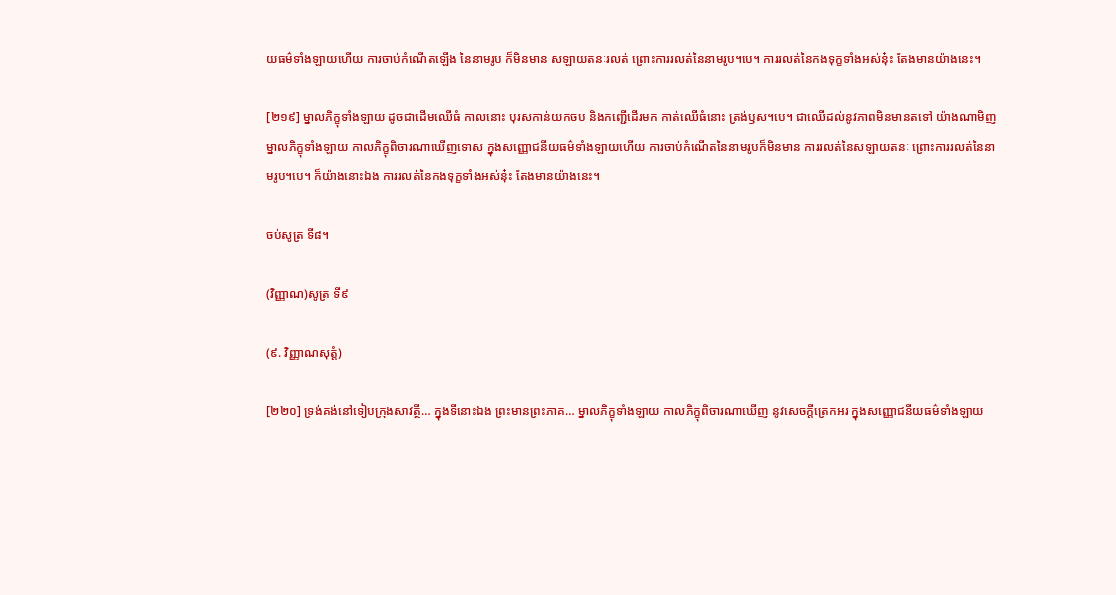យធម៌ទាំងឡាយហើយ ការចាប់កំណើតឡើង នៃនាមរូប ក៏មិនមាន សឡាយតនៈរលត់ ព្រោះការរលត់នៃនាមរូប។បេ។ ការរលត់នៃកងទុក្ខទាំងអស់នុ៎ះ តែងមានយ៉ាងនេះ។

[២១៩] ម្នាលភិក្ខុទាំងឡាយ ដូចជាដើមឈើធំ កាលនោះ បុរសកាន់យកចប និងកញ្ជើដើរមក កាត់ឈើធំនោះ ត្រង់ឫស។បេ។ ជាឈើដល់នូវភាពមិនមានតទៅ យ៉ាងណាមិញ ម្នាលភិក្ខុទាំងឡាយ កាលភិក្ខុពិចារណាឃើញទោស ក្នុងសញ្ញោជនីយធម៌ទាំងឡាយហើយ ការចាប់កំណើតនៃនាមរូបក៏មិនមាន ការរលត់នៃសឡាយតនៈ ព្រោះការរលត់នៃនាមរូប។បេ។ ក៏យ៉ាងនោះឯង ការរលត់នៃកងទុក្ខទាំងអស់នុ៎ះ តែងមានយ៉ាងនេះ។

ចប់សូត្រ ទី៨។

(វិញ្ញាណ)សូត្រ ទី៩

(៩. វិញ្ញាណសុត្តំ)

[២២០] ទ្រង់គង់នៅទៀបក្រុងសាវត្ថី… ក្នុងទីនោះឯង ព្រះមានព្រះភាគ… ម្នាលភិក្ខុទាំងឡាយ កាលភិក្ខុពិចារណាឃើញ នូវសេចក្តីត្រេកអរ ក្នុងសញ្ញោជនីយធម៌ទាំងឡាយ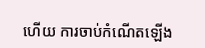ហើយ ការចាប់កំណើតឡើង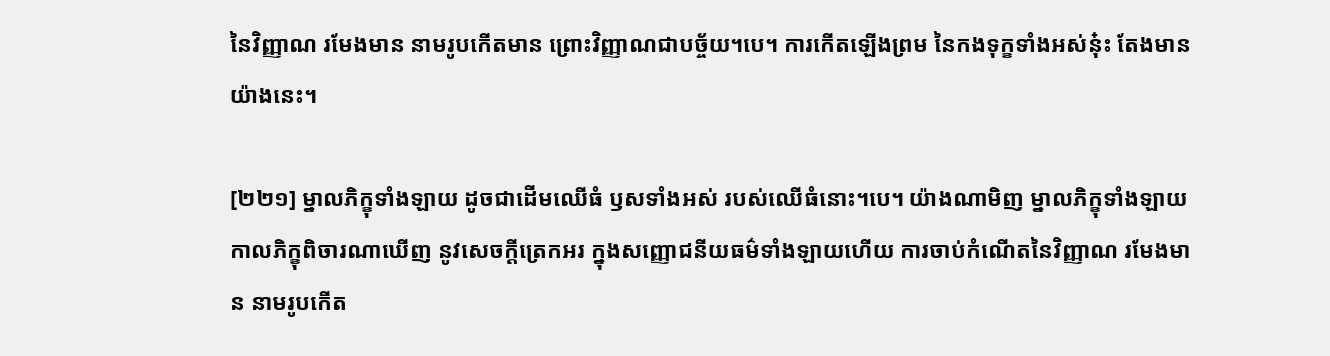នៃវិញ្ញាណ រមែងមាន នាមរូបកើតមាន ព្រោះវិញ្ញាណជាបច្ច័យ។បេ។ ការកើតឡើងព្រម នៃកងទុក្ខទាំងអស់នុ៎ះ តែងមានយ៉ាងនេះ។

[២២១] ម្នាលភិក្ខុទាំងឡាយ ដូចជាដើមឈើធំ ឫសទាំងអស់ របស់ឈើធំនោះ។បេ។ យ៉ាងណាមិញ ម្នាលភិក្ខុទាំងឡាយ កាលភិក្ខុពិចារណាឃើញ នូវសេចក្តីត្រេកអរ ក្នុងសញ្ញោជនីយធម៌ទាំងឡាយហើយ ការចាប់កំណើតនៃវិញ្ញាណ រមែងមាន នាមរូបកើត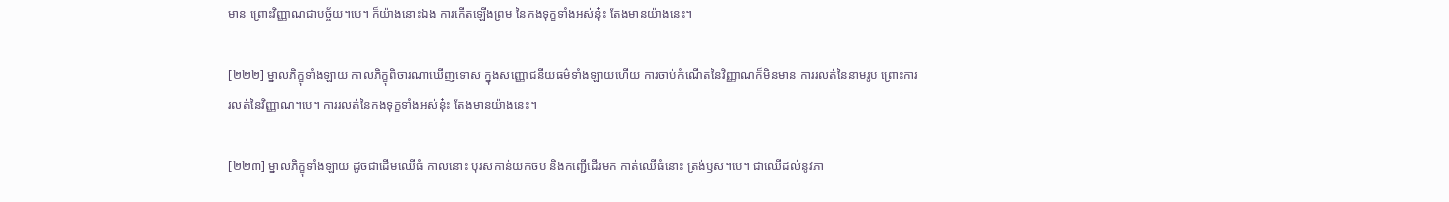មាន ព្រោះវិញ្ញាណជាបច្ច័យ។បេ។ ក៏យ៉ាងនោះឯង ការកើតឡើងព្រម នៃកងទុក្ខទាំងអស់នុ៎ះ តែងមានយ៉ាងនេះ។

[២២២] ម្នាលភិក្ខុទាំងឡាយ កាលភិក្ខុពិចារណាឃើញទោស ក្នុងសញ្ញោជនីយធម៌ទាំងឡាយហើយ ការចាប់កំណើតនៃវិញ្ញាណក៏មិនមាន ការរលត់នៃនាមរូប ព្រោះការរលត់នៃវិញ្ញាណ។បេ។ ការរលត់នៃកងទុក្ខទាំងអស់នុ៎ះ តែងមានយ៉ាងនេះ។

[២២៣] ម្នាលភិក្ខុទាំងឡាយ ដូចជាដើមឈើធំ កាលនោះ បុរសកាន់យកចប និងកញ្ជើដើរមក កាត់ឈើធំនោះ ត្រង់ឫស។បេ។ ជាឈើដល់នូវភា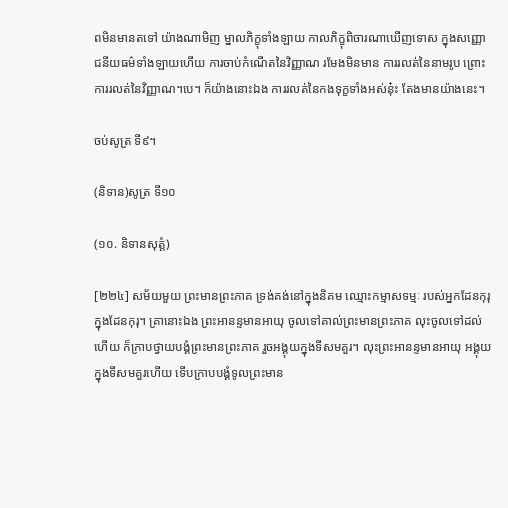ពមិនមានតទៅ យ៉ាងណាមិញ ម្នាលភិក្ខុទាំងឡាយ កាលភិក្ខុពិចារណាឃើញទោស ក្នុងសញ្ញោជនីយធម៌ទាំងឡាយហើយ ការចាប់កំណើតនៃវិញ្ញាណ រមែងមិនមាន ការរលត់នៃនាមរូប ព្រោះការរលត់នៃវិញ្ញាណ។បេ។ ក៏យ៉ាងនោះឯង ការរលត់នៃកងទុក្ខទាំងអស់នុ៎ះ តែងមានយ៉ាងនេះ។

ចប់សូត្រ ទី៩។

(និទាន)សូត្រ ទី១០

(១០. និទានសុត្តំ)

[២២៤] សម័យមួយ ព្រះមានព្រះភាគ ទ្រង់គង់នៅក្នុងនិគម ឈ្មោះកម្មាសទម្មៈ របស់អ្នកដែនកុរុ ក្នុងដែនកុរុ។ គ្រានោះឯង ព្រះអានន្ទមានអាយុ ចូលទៅគាល់ព្រះមានព្រះភាគ លុះចូលទៅដល់ហើយ ក៏ក្រាបថ្វាយបង្គំព្រះមានព្រះភាគ រួចអង្គុយក្នុងទីសមគួរ។ លុះព្រះអានន្ទមានអាយុ អង្គុយក្នុងទីសមគួរហើយ ទើបក្រាបបង្គំទូលព្រះមាន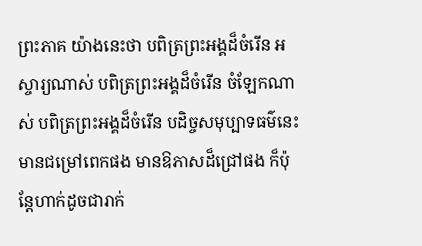ព្រះភាគ យ៉ាងនេះថា បពិត្រព្រះអង្គដ៏ចំរើន អស្ចារ្យណាស់ បពិត្រព្រះអង្គដ៏ចំរើន ចំឡែកណាស់ បពិត្រព្រះអង្គដ៏ចំរើន បដិច្ចសមុប្បាទធម៌នេះ មានជម្រៅពេកផង មានឱភាសដ៏ជ្រៅផង ក៏ប៉ុន្តែហាក់ដូចជារាក់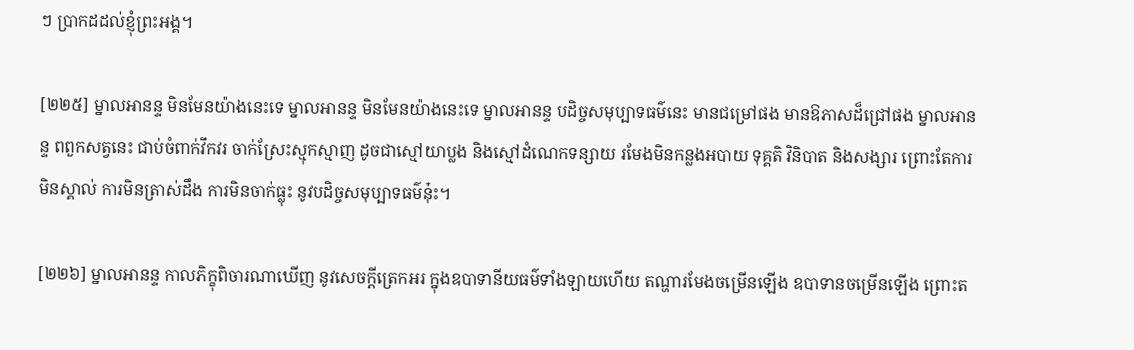ៗ ប្រាកដដល់ខ្ញុំព្រះអង្គ។

[២២៥] ម្នាលអានន្ទ មិនមែនយ៉ាងនេះទេ ម្នាលអានន្ទ មិនមែនយ៉ាងនេះទេ ម្នាលអានន្ទ បដិច្ចសមុប្បាទធម៌នេះ មានជម្រៅផង មានឱភាសដ៏ជ្រៅផង ម្នាលអានន្ទ ពពួកសត្វនេះ ជាប់ចំពាក់វឹកវរ ចាក់ស្រែះស្មុកស្មាញ ដូចជាស្មៅយាប្លង និងស្មៅដំណេកទន្សាយ រមែងមិនកន្លងអបាយ ទុគ្គតិ វិនិបាត និងសង្សារ ព្រោះតែការមិនស្គាល់ ការមិនត្រាស់ដឹង ការមិនចាក់ធ្លុះ នូវបដិច្ចសមុប្បាទធម៌នុ៎ះ។

[២២៦] ម្នាលអានន្ទ កាលភិក្ខុពិចារណាឃើញ នូវសេចក្តីត្រេកអរ ក្នុងឧបាទានីយធម៌ទាំងឡាយហើយ តណ្ហារមែងចម្រើនឡើង ឧបាទានចម្រើនឡើង ព្រោះត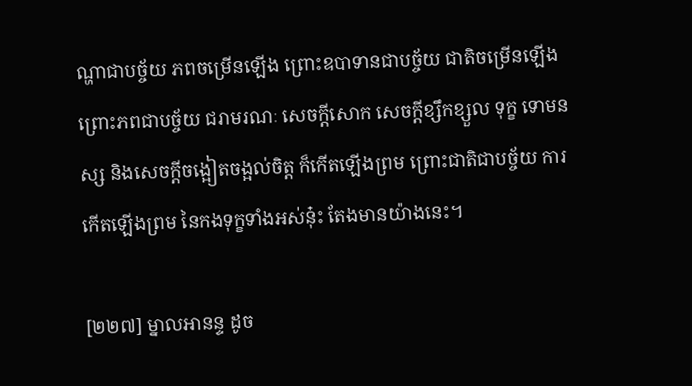ណ្ហាជាបច្ច័យ ភពចម្រើនឡើង ព្រោះឧបាទានជាបច្ច័យ ជាតិចម្រើនឡើង ព្រោះភពជាបច្ច័យ ជរាមរណៈ សេចក្តីសោក សេចក្តីខ្សឹកខ្សួល ទុក្ខ ទោមនស្ស និងសេចក្តីចង្អៀតចង្អល់ចិត្ត ក៏កើតឡើងព្រម ព្រោះជាតិជាបច្ច័យ ការកើតឡើងព្រម នៃកងទុក្ខទាំងអស់នុ៎ះ តែងមានយ៉ាងនេះ។

[២២៧] ម្នាលអានន្ទ ដូច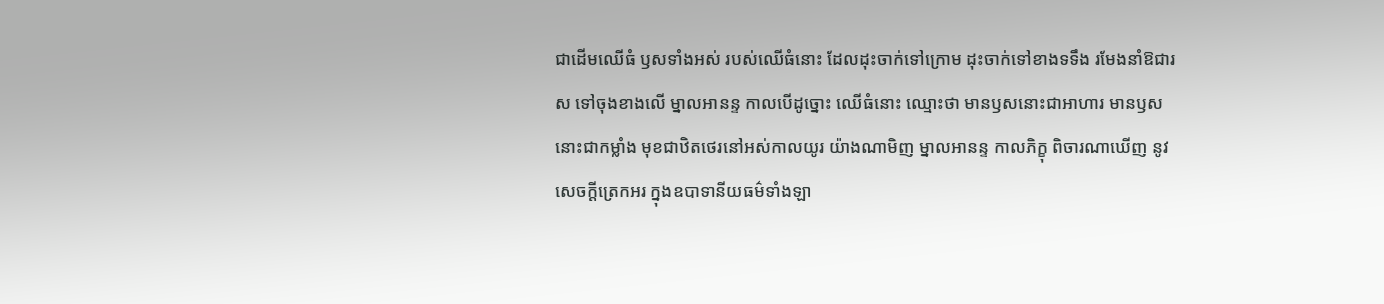ជាដើមឈើធំ ឫសទាំងអស់ របស់ឈើធំនោះ ដែលដុះចាក់ទៅក្រោម ដុះចាក់ទៅខាងទទឹង រមែងនាំឱជារស ទៅចុងខាងលើ ម្នាលអានន្ទ កាលបើដូច្នោះ ឈើធំនោះ ឈ្មោះថា មានឫសនោះជាអាហារ មានឫសនោះជាកម្លាំង មុខជាឋិតថេរនៅអស់កាលយូរ យ៉ាងណាមិញ ម្នាលអានន្ទ កាលភិក្ខុ ពិចារណាឃើញ នូវសេចក្តីត្រេកអរ ក្នុងឧបាទានីយធម៌ទាំងឡា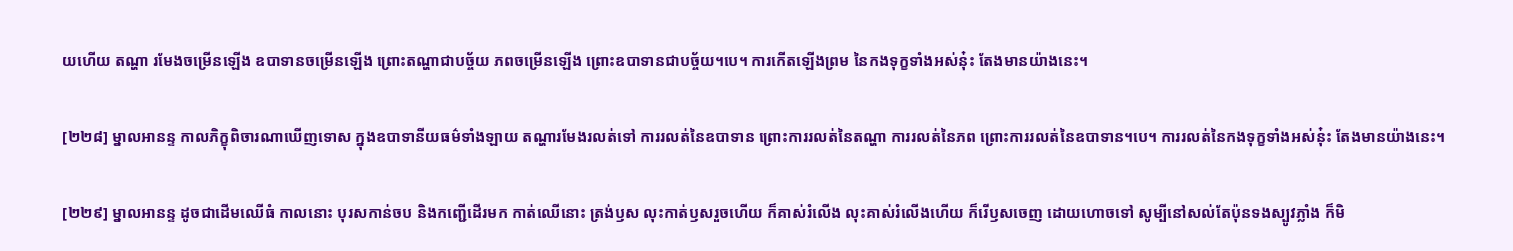យហើយ តណ្ហា រមែងចម្រើនឡើង ឧបាទានចម្រើនឡើង ព្រោះតណ្ហាជាបច្ច័យ ភពចម្រើនឡើង ព្រោះឧបាទានជាបច្ច័យ។បេ។ ការកើតឡើងព្រម នៃកងទុក្ខទាំងអស់នុ៎ះ តែងមានយ៉ាងនេះ។

[២២៨] ម្នាលអានន្ទ កាលភិក្ខុពិចារណាឃើញទោស ក្នុងឧបាទានីយធម៌ទាំងឡាយ តណ្ហារមែងរលត់ទៅ ការរលត់នៃឧបាទាន ព្រោះការរលត់នៃតណ្ហា ការរលត់នៃភព ព្រោះការរលត់នៃឧបាទាន។បេ។ ការរលត់នៃកងទុក្ខទាំងអស់នុ៎ះ តែងមានយ៉ាងនេះ។

[២២៩] ម្នាលអានន្ទ ដូចជាដើមឈើធំ កាលនោះ បុរសកាន់ចប និងកញ្ជើដើរមក កាត់ឈើនោះ ត្រង់ឫស លុះកាត់ឫសរួចហើយ ក៏គាស់រំលើង លុះគាស់រំលើងហើយ ក៏រើឫសចេញ ដោយហោចទៅ សូម្បីនៅសល់តែប៉ុនទងស្បូវភ្លាំង ក៏មិ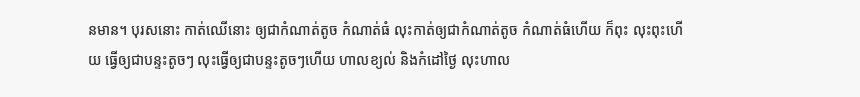នមាន។ បុរសនោះ កាត់ឈើនោះ ឲ្យជាកំណាត់តូច កំណាត់ធំ លុះកាត់ឲ្យជាកំណាត់តូច កំណាត់ធំហើយ ក៏ពុះ លុះពុះហើយ ធ្វើឲ្យជាបន្ទះតូចៗ លុះធ្វើឲ្យជាបន្ទះតូចៗហើយ ហាលខ្យល់ និងកំដៅថ្ងៃ លុះហាល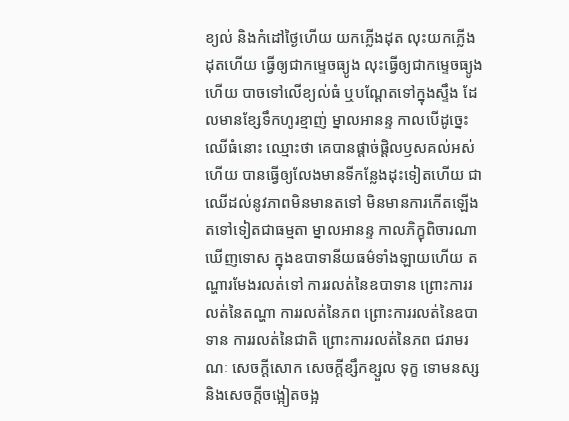ខ្យល់ និងកំដៅថ្ងៃហើយ យកភ្លើងដុត លុះយកភ្លើងដុតហើយ ធ្វើឲ្យជាកម្ទេចធ្យូង លុះធ្វើឲ្យជាកម្ទេចធ្យូងហើយ បាចទៅលើខ្យល់ធំ ឬបណ្តែតទៅក្នុងស្ទឹង ដែលមានខ្សែទឹកហូរខ្មាញ់ ម្នាលអានន្ទ កាលបើដូច្នេះ ឈើធំនោះ ឈ្មោះថា គេបានផ្តាច់ផ្តិលឫសគល់អស់ហើយ បានធ្វើឲ្យលែងមានទីកន្លែងដុះទៀតហើយ ជាឈើដល់នូវភាពមិនមានតទៅ មិនមានការកើតឡើងតទៅទៀតជាធម្មតា ម្នាលអានន្ទ កាលភិក្ខុពិចារណាឃើញទោស ក្នុងឧបាទានីយធម៌ទាំងឡាយហើយ តណ្ហារមែងរលត់ទៅ ការរលត់នៃឧបាទាន ព្រោះការរលត់នៃតណ្ហា ការរលត់នៃភព ព្រោះការរលត់នៃឧបាទាន ការរលត់នៃជាតិ ព្រោះការរលត់នៃភព ជរាមរណៈ សេចក្តីសោក សេចក្តីខ្សឹកខ្សួល ទុក្ខ ទោមនស្ស និងសេចក្តីចង្អៀតចង្អ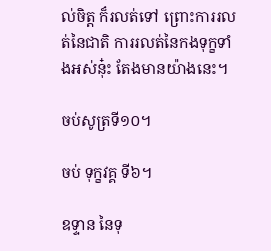ល់ចិត្ត ក៏រលត់ទៅ ព្រោះការរលត់នៃជាតិ ការរលត់នៃកងទុក្ខទាំងអស់នុ៎ះ តែងមានយ៉ាងនេះ។

ចប់សូត្រទី១០។

ចប់ ទុក្ខវគ្គ ទី៦។

ឧទ្ទាន នៃទុ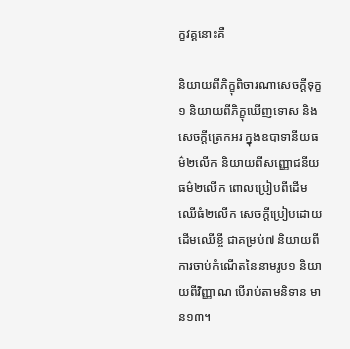ក្ខវគ្គនោះគឺ

និយាយពីភិក្ខុពិចារណាសេចក្តីទុក្ខ១ និយាយពីភិក្ខុឃើញទោស និងសេចក្តីត្រេកអរ ក្នុងឧបាទានីយធម៌២លើក និយាយពីសញ្ញោជនីយធម៌២លើក ពោលប្រៀបពីដើមឈើធំ២លើក សេចក្តីប្រៀបដោយដើមឈើខ្ចី ជាគម្រប់៧ និយាយពីការចាប់កំណើតនៃនាមរូប១ និយាយពីវិញ្ញាណ បើរាប់តាមនិទាន មាន១៣។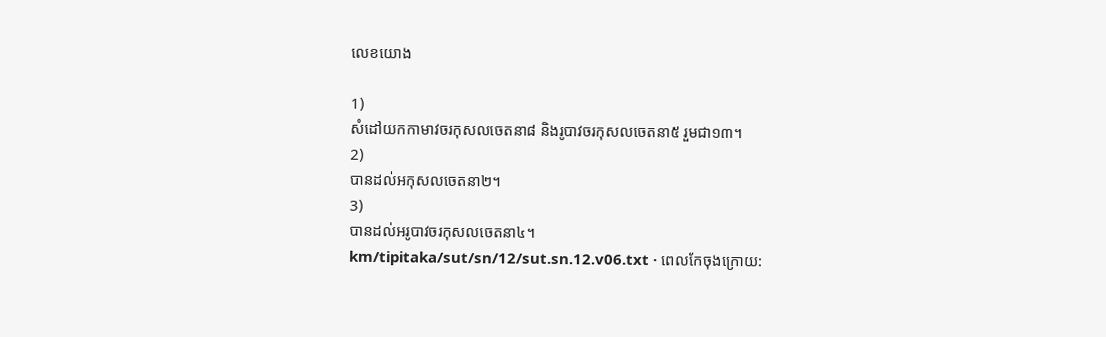លេខយោង

1)
សំដៅយកកាមាវចរកុសលចេតនា៨ និងរូបាវចរកុសលចេតនា៥ រួមជា១៣។
2)
បានដល់អកុសលចេតនា២។
3)
បានដល់អរូបាវចរកុសលចេតនា៤។
km/tipitaka/sut/sn/12/sut.sn.12.v06.txt · ពេលកែចុងក្រោយ: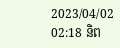2023/04/02 02:18 និព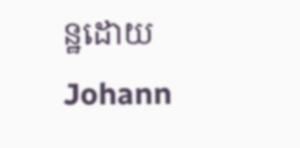ន្ឋដោយ Johann